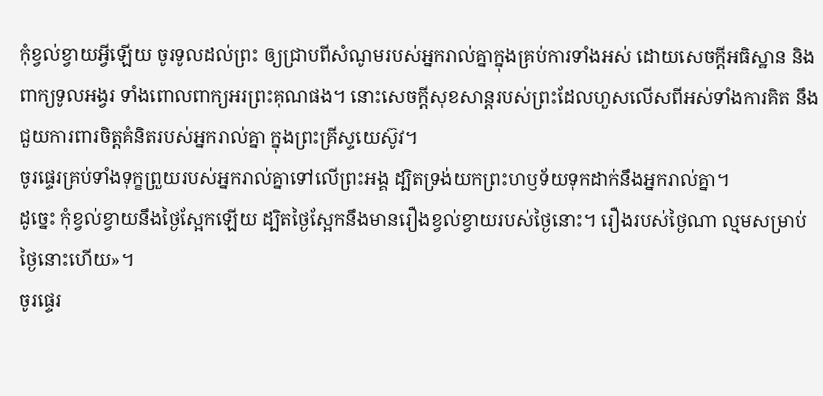កុំខ្វល់ខ្វាយអ្វីឡើយ ចូរទូលដល់ព្រះ ឲ្យជ្រាបពីសំណូមរបស់អ្នករាល់គ្នាក្នុងគ្រប់ការទាំងអស់ ដោយសេចក្ដីអធិស្ឋាន និងពាក្យទូលអង្វរ ទាំងពោលពាក្យអរព្រះគុណផង។ នោះសេចក្ដីសុខសាន្តរបស់ព្រះដែលហួសលើសពីអស់ទាំងការគិត នឹងជួយការពារចិត្តគំនិតរបស់អ្នករាល់គ្នា ក្នុងព្រះគ្រីស្ទយេស៊ូវ។
ចូរផ្ទេរគ្រប់ទាំងទុក្ខព្រួយរបស់អ្នករាល់គ្នាទៅលើព្រះអង្គ ដ្បិតទ្រង់យកព្រះហឫទ័យទុកដាក់នឹងអ្នករាល់គ្នា។
ដូច្នេះ កុំខ្វល់ខ្វាយនឹងថ្ងៃស្អែកឡើយ ដ្បិតថ្ងៃស្អែកនឹងមានរឿងខ្វល់ខ្វាយរបស់ថ្ងៃនោះ។ រឿងរបស់ថ្ងៃណា ល្មមសម្រាប់ថ្ងៃនោះហើយ»។
ចូរផ្ទេរ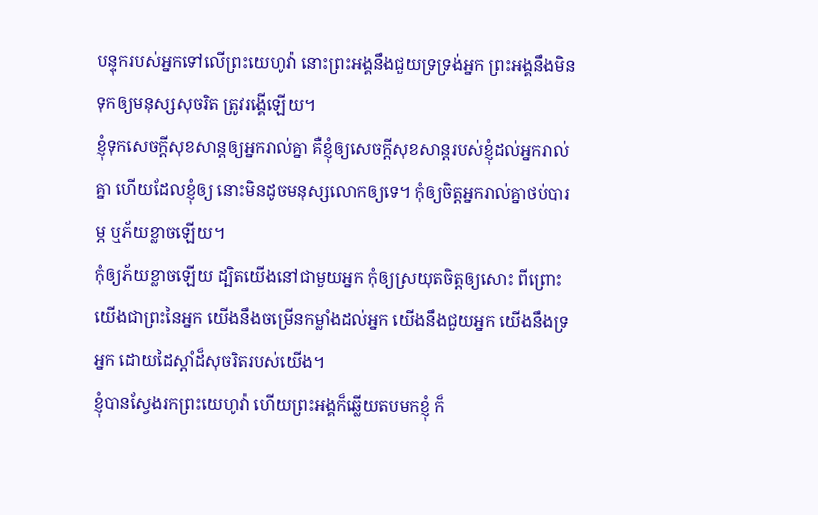បន្ទុករបស់អ្នកទៅលើព្រះយេហូវ៉ា នោះព្រះអង្គនឹងជួយទ្រទ្រង់អ្នក ព្រះអង្គនឹងមិនទុកឲ្យមនុស្សសុចរិត ត្រូវរង្គើឡើយ។
ខ្ញុំទុកសេចក្តីសុខសាន្តឲ្យអ្នករាល់គ្នា គឺខ្ញុំឲ្យសេចក្តីសុខសាន្តរបស់ខ្ញុំដល់អ្នករាល់គ្នា ហើយដែលខ្ញុំឲ្យ នោះមិនដូចមនុស្សលោកឲ្យទេ។ កុំឲ្យចិត្តអ្នករាល់គ្នាថប់បារម្ភ ឬភ័យខ្លាចឡើយ។
កុំឲ្យភ័យខ្លាចឡើយ ដ្បិតយើងនៅជាមួយអ្នក កុំឲ្យស្រយុតចិត្តឲ្យសោះ ពីព្រោះយើងជាព្រះនៃអ្នក យើងនឹងចម្រើនកម្លាំងដល់អ្នក យើងនឹងជួយអ្នក យើងនឹងទ្រអ្នក ដោយដៃស្តាំដ៏សុចរិតរបស់យើង។
ខ្ញុំបានស្វែងរកព្រះយេហូវ៉ា ហើយព្រះអង្គក៏ឆ្លើយតបមកខ្ញុំ ក៏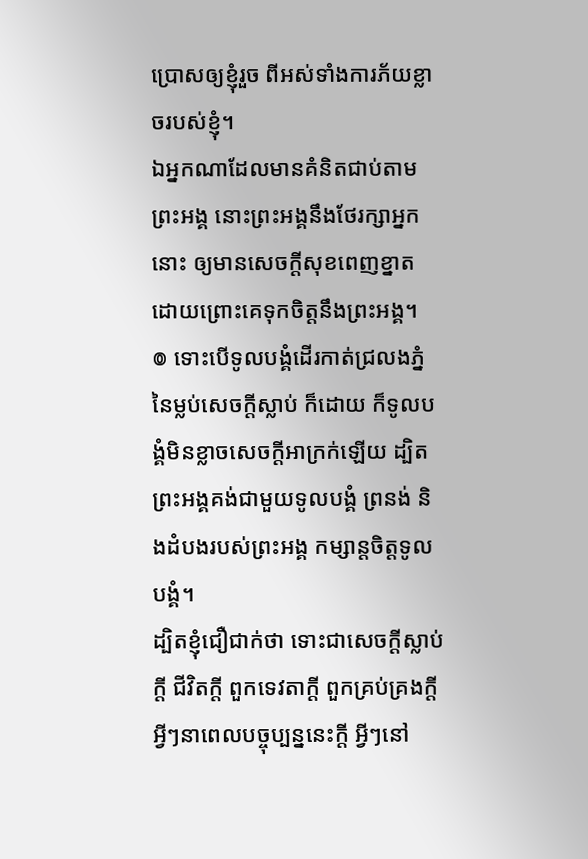ប្រោសឲ្យខ្ញុំរួច ពីអស់ទាំងការភ័យខ្លាចរបស់ខ្ញុំ។
ឯអ្នកណាដែលមានគំនិតជាប់តាមព្រះអង្គ នោះព្រះអង្គនឹងថែរក្សាអ្នកនោះ ឲ្យមានសេចក្ដីសុខពេញខ្នាត ដោយព្រោះគេទុកចិត្តនឹងព្រះអង្គ។
៙ ទោះបើទូលបង្គំដើរកាត់ជ្រលងភ្នំ នៃម្លប់សេចក្ដីស្លាប់ ក៏ដោយ ក៏ទូលបង្គំមិនខ្លាចសេចក្ដីអាក្រក់ឡើយ ដ្បិតព្រះអង្គគង់ជាមួយទូលបង្គំ ព្រនង់ និងដំបងរបស់ព្រះអង្គ កម្សាន្តចិត្តទូលបង្គំ។
ដ្បិតខ្ញុំជឿជាក់ថា ទោះជាសេចក្ដីស្លាប់ក្ដី ជីវិតក្ដី ពួកទេវតាក្ដី ពួកគ្រប់គ្រងក្ដី អ្វីៗនាពេលបច្ចុប្បន្ននេះក្ដី អ្វីៗនៅ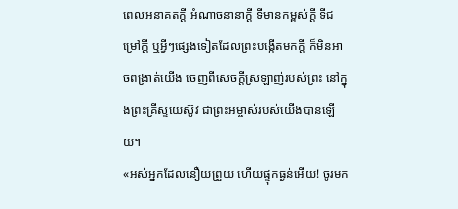ពេលអនាគតក្ដី អំណាចនានាក្ដី ទីមានកម្ពស់ក្ដី ទីជម្រៅក្ដី ឬអ្វីៗផ្សេងទៀតដែលព្រះបង្កើតមកក្តី ក៏មិនអាចពង្រាត់យើង ចេញពីសេចក្តីស្រឡាញ់របស់ព្រះ នៅក្នុងព្រះគ្រីស្ទយេស៊ូវ ជាព្រះអម្ចាស់របស់យើងបានឡើយ។
«អស់អ្នកដែលនឿយព្រួយ ហើយផ្ទុកធ្ងន់អើយ! ចូរមក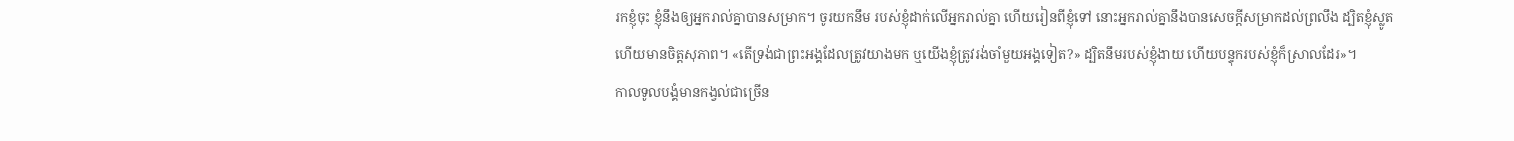រកខ្ញុំចុះ ខ្ញុំនឹងឲ្យអ្នករាល់គ្នាបានសម្រាក។ ចូរយកនឹម របស់ខ្ញុំដាក់លើអ្នករាល់គ្នា ហើយរៀនពីខ្ញុំទៅ នោះអ្នករាល់គ្នានឹងបានសេចក្តីសម្រាកដល់ព្រលឹង ដ្បិតខ្ញុំស្លូត ហើយមានចិត្តសុភាព។ «តើទ្រង់ជាព្រះអង្គដែលត្រូវយាងមក ឬយើងខ្ញុំត្រូវរង់ចាំមួយអង្គទៀត?» ដ្បិតនឹមរបស់ខ្ញុំងាយ ហើយបន្ទុករបស់ខ្ញុំក៏ស្រាលដែរ»។
កាលទូលបង្គំមានកង្វល់ជាច្រើន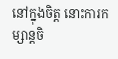នៅក្នុងចិត្ត នោះការកម្សាន្តចិ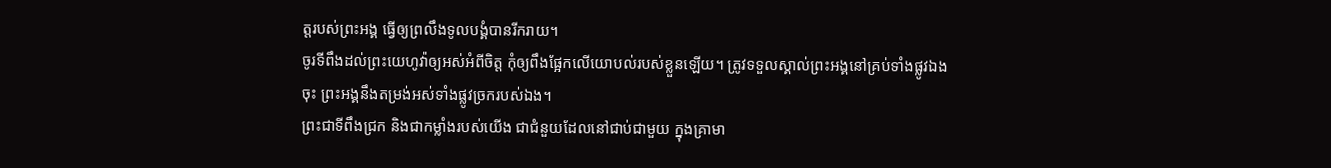ត្តរបស់ព្រះអង្គ ធ្វើឲ្យព្រលឹងទូលបង្គំបានរីករាយ។
ចូរទីពឹងដល់ព្រះយេហូវ៉ាឲ្យអស់អំពីចិត្ត កុំឲ្យពឹងផ្អែកលើយោបល់របស់ខ្លួនឡើយ។ ត្រូវទទួលស្គាល់ព្រះអង្គនៅគ្រប់ទាំងផ្លូវឯងចុះ ព្រះអង្គនឹងតម្រង់អស់ទាំងផ្លូវច្រករបស់ឯង។
ព្រះជាទីពឹងជ្រក និងជាកម្លាំងរបស់យើង ជាជំនួយដែលនៅជាប់ជាមួយ ក្នុងគ្រាមា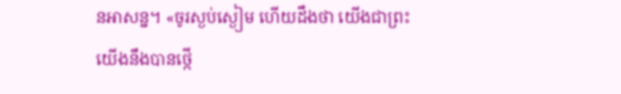នអាសន្ន។ «ចូរស្ងប់ស្ងៀម ហើយដឹងថា យើងជាព្រះ យើងនឹងបានថ្កើ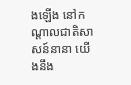ងឡើង នៅកណ្ដាលជាតិសាសន៍នានា យើងនឹង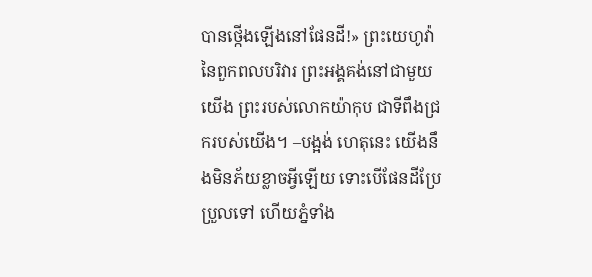បានថ្កើងឡើងនៅផែនដី!» ព្រះយេហូវ៉ានៃពួកពលបរិវារ ព្រះអង្គគង់នៅជាមួយយើង ព្រះរបស់លោកយ៉ាកុប ជាទីពឹងជ្រករបស់យើង។ –បង្អង់ ហេតុនេះ យើងនឹងមិនភ័យខ្លាចអ្វីឡើយ ទោះបើផែនដីប្រែប្រួលទៅ ហើយភ្នំទាំង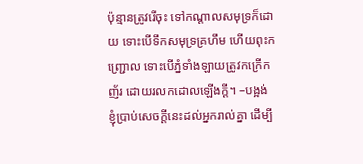ប៉ុន្មានត្រូវរើចុះ ទៅកណ្ដាលសមុទ្រក៏ដោយ ទោះបើទឹកសមុទ្រគ្រហឹម ហើយពុះកញ្រ្ជោល ទោះបើភ្នំទាំងឡាយត្រូវកក្រើកញ័រ ដោយរលកដោលឡើងក្ដី។ –បង្អង់
ខ្ញុំប្រាប់សេចក្ដីនេះដល់អ្នករាល់គ្នា ដើម្បី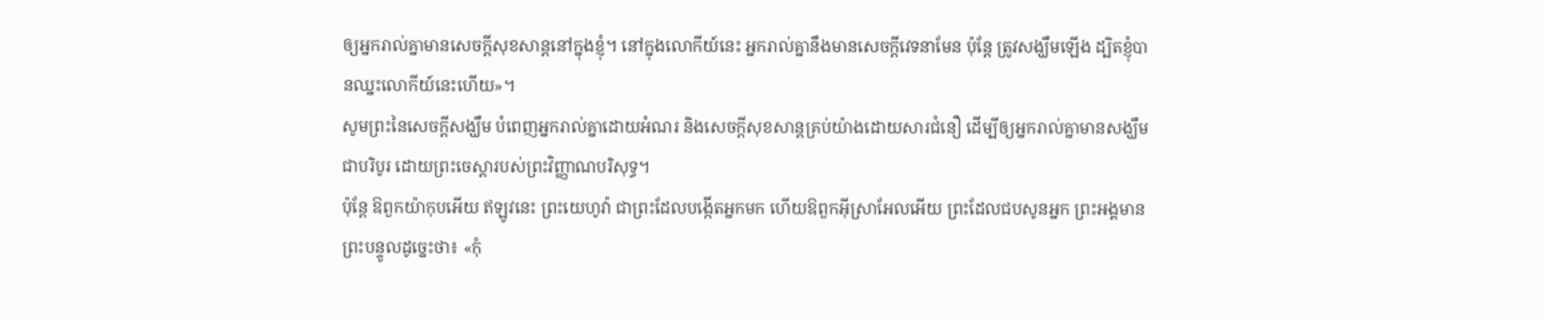ឲ្យអ្នករាល់គ្នាមានសេចក្តីសុខសាន្តនៅក្នុងខ្ញុំ។ នៅក្នុងលោកីយ៍នេះ អ្នករាល់គ្នានឹងមានសេចក្តីវេទនាមែន ប៉ុន្តែ ត្រូវសង្ឃឹមឡើង ដ្បិតខ្ញុំបានឈ្នះលោកីយ៍នេះហើយ»។
សូមព្រះនៃសេចក្តីសង្ឃឹម បំពេញអ្នករាល់គ្នាដោយអំណរ និងសេចក្តីសុខសាន្តគ្រប់យ៉ាងដោយសារជំនឿ ដើម្បីឲ្យអ្នករាល់គ្នាមានសង្ឃឹមជាបរិបូរ ដោយព្រះចេស្តារបស់ព្រះវិញ្ញាណបរិសុទ្ធ។
ប៉ុន្តែ ឱពួកយ៉ាកុបអើយ ឥឡូវនេះ ព្រះយេហូវ៉ា ជាព្រះដែលបង្កើតអ្នកមក ហើយឱពួកអ៊ីស្រាអែលអើយ ព្រះដែលជបសូនអ្នក ព្រះអង្គមានព្រះបន្ទូលដូច្នេះថា៖ «កុំ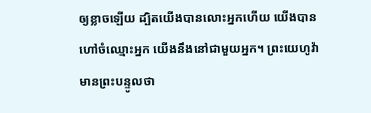ឲ្យខ្លាចឡើយ ដ្បិតយើងបានលោះអ្នកហើយ យើងបានហៅចំឈ្មោះអ្នក យើងនឹងនៅជាមួយអ្នក។ ព្រះយេហូវ៉ាមានព្រះបន្ទូលថា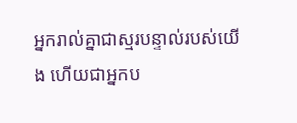អ្នករាល់គ្នាជាស្មរបន្ទាល់របស់យើង ហើយជាអ្នកប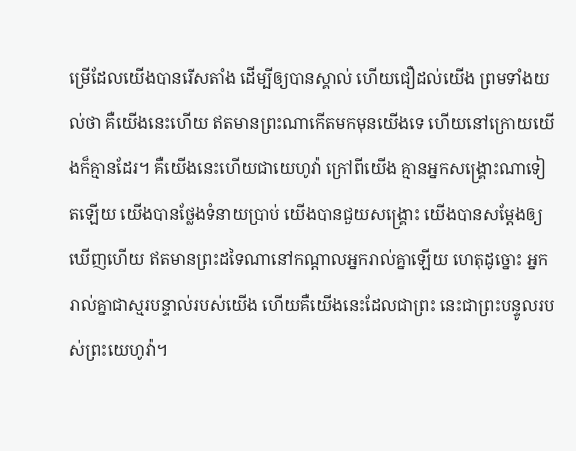ម្រើដែលយើងបានរើសតាំង ដើម្បីឲ្យបានស្គាល់ ហើយជឿដល់យើង ព្រមទាំងយល់ថា គឺយើងនេះហើយ ឥតមានព្រះណាកើតមកមុនយើងទេ ហើយនៅក្រោយយើងក៏គ្មានដែរ។ គឺយើងនេះហើយជាយេហូវ៉ា ក្រៅពីយើង គ្មានអ្នកសង្គ្រោះណាទៀតឡើយ យើងបានថ្លែងទំនាយប្រាប់ យើងបានជួយសង្គ្រោះ យើងបានសម្ដែងឲ្យឃើញហើយ ឥតមានព្រះដទៃណានៅកណ្ដាលអ្នករាល់គ្នាឡើយ ហេតុដូច្នោះ អ្នករាល់គ្នាជាស្មរបន្ទាល់របស់យើង ហើយគឺយើងនេះដែលជាព្រះ នេះជាព្រះបន្ទូលរបស់ព្រះយេហូវ៉ា។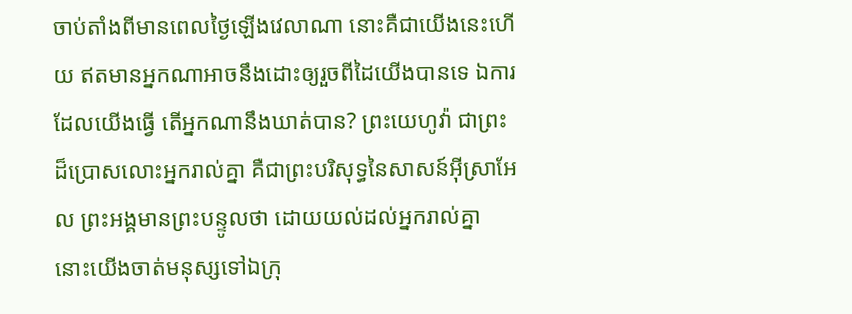ចាប់តាំងពីមានពេលថ្ងៃឡើងវេលាណា នោះគឺជាយើងនេះហើយ ឥតមានអ្នកណាអាចនឹងដោះឲ្យរួចពីដៃយើងបានទេ ឯការដែលយើងធ្វើ តើអ្នកណានឹងឃាត់បាន? ព្រះយេហូវ៉ា ជាព្រះដ៏ប្រោសលោះអ្នករាល់គ្នា គឺជាព្រះបរិសុទ្ធនៃសាសន៍អ៊ីស្រាអែល ព្រះអង្គមានព្រះបន្ទូលថា ដោយយល់ដល់អ្នករាល់គ្នា នោះយើងចាត់មនុស្សទៅឯក្រុ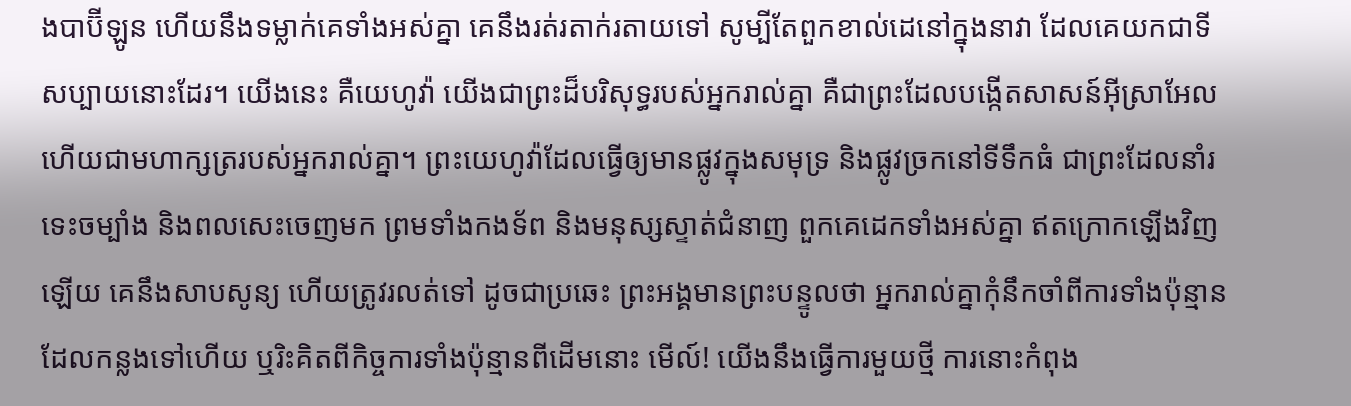ងបាប៊ីឡូន ហើយនឹងទម្លាក់គេទាំងអស់គ្នា គេនឹងរត់រតាក់រតាយទៅ សូម្បីតែពួកខាល់ដេនៅក្នុងនាវា ដែលគេយកជាទីសប្បាយនោះដែរ។ យើងនេះ គឺយេហូវ៉ា យើងជាព្រះដ៏បរិសុទ្ធរបស់អ្នករាល់គ្នា គឺជាព្រះដែលបង្កើតសាសន៍អ៊ីស្រាអែល ហើយជាមហាក្សត្ររបស់អ្នករាល់គ្នា។ ព្រះយេហូវ៉ាដែលធ្វើឲ្យមានផ្លូវក្នុងសមុទ្រ និងផ្លូវច្រកនៅទីទឹកធំ ជាព្រះដែលនាំរទេះចម្បាំង និងពលសេះចេញមក ព្រមទាំងកងទ័ព និងមនុស្សស្ទាត់ជំនាញ ពួកគេដេកទាំងអស់គ្នា ឥតក្រោកឡើងវិញឡើយ គេនឹងសាបសូន្យ ហើយត្រូវរលត់ទៅ ដូចជាប្រឆេះ ព្រះអង្គមានព្រះបន្ទូលថា អ្នករាល់គ្នាកុំនឹកចាំពីការទាំងប៉ុន្មានដែលកន្លងទៅហើយ ឬរិះគិតពីកិច្ចការទាំងប៉ុន្មានពីដើមនោះ មើល៍! យើងនឹងធ្វើការមួយថ្មី ការនោះកំពុង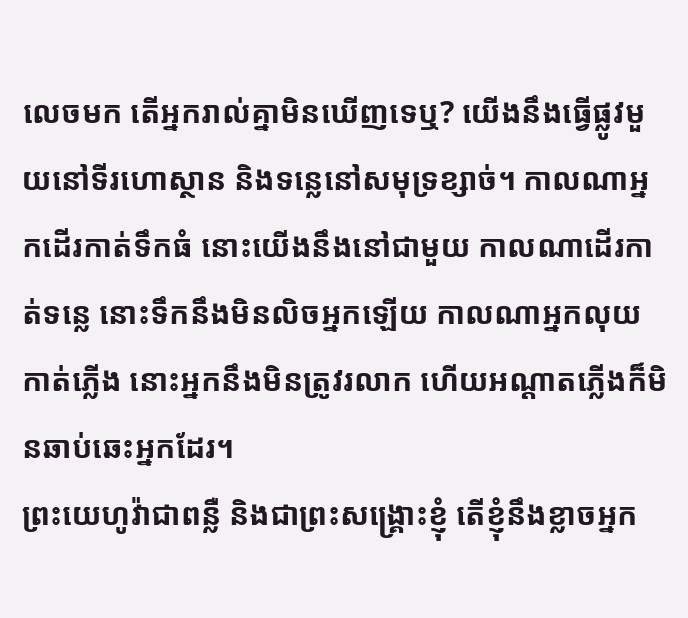លេចមក តើអ្នករាល់គ្នាមិនឃើញទេឬ? យើងនឹងធ្វើផ្លូវមួយនៅទីរហោស្ថាន និងទន្លេនៅសមុទ្រខ្សាច់។ កាលណាអ្នកដើរកាត់ទឹកធំ នោះយើងនឹងនៅជាមួយ កាលណាដើរកាត់ទន្លេ នោះទឹកនឹងមិនលិចអ្នកឡើយ កាលណាអ្នកលុយកាត់ភ្លើង នោះអ្នកនឹងមិនត្រូវរលាក ហើយអណ្ដាតភ្លើងក៏មិនឆាប់ឆេះអ្នកដែរ។
ព្រះយេហូវ៉ាជាពន្លឺ និងជាព្រះសង្គ្រោះខ្ញុំ តើខ្ញុំនឹងខ្លាចអ្នក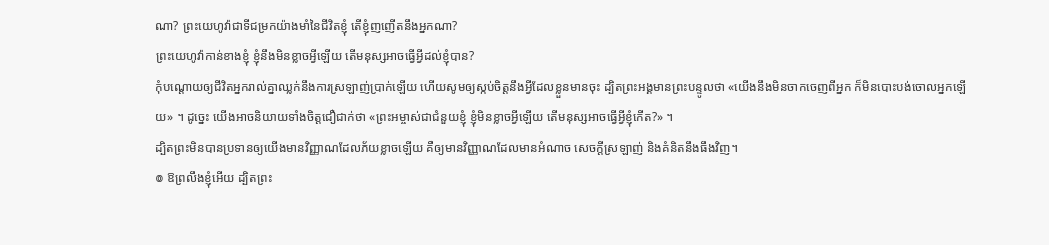ណា? ព្រះយេហូវ៉ាជាទីជម្រកយ៉ាងមាំនៃជីវិតខ្ញុំ តើខ្ញុំញញើតនឹងអ្នកណា?
ព្រះយេហូវ៉ាកាន់ខាងខ្ញុំ ខ្ញុំនឹងមិនខ្លាចអ្វីឡើយ តើមនុស្សអាចធ្វើអ្វីដល់ខ្ញុំបាន?
កុំបណ្ដោយឲ្យជីវិតអ្នករាល់គ្នាឈ្លក់នឹងការស្រឡាញ់ប្រាក់ឡើយ ហើយសូមឲ្យស្កប់ចិត្តនឹងអ្វីដែលខ្លួនមានចុះ ដ្បិតព្រះអង្គមានព្រះបន្ទូលថា «យើងនឹងមិនចាកចេញពីអ្នក ក៏មិនបោះបង់ចោលអ្នកឡើយ» ។ ដូច្នេះ យើងអាចនិយាយទាំងចិត្តជឿជាក់ថា «ព្រះអម្ចាស់ជាជំនួយខ្ញុំ ខ្ញុំមិនខ្លាចអ្វីឡើយ តើមនុស្សអាចធ្វើអ្វីខ្ញុំកើត?» ។
ដ្បិតព្រះមិនបានប្រទានឲ្យយើងមានវិញ្ញាណដែលភ័យខ្លាចឡើយ គឺឲ្យមានវិញ្ញាណដែលមានអំណាច សេចក្ដីស្រឡាញ់ និងគំនិតនឹងធឹងវិញ។
៙ ឱព្រលឹងខ្ញុំអើយ ដ្បិតព្រះ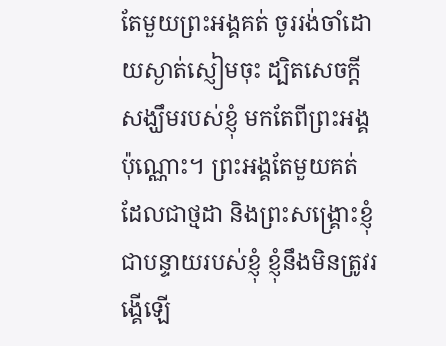តែមួយព្រះអង្គគត់ ចូររង់ចាំដោយស្ងាត់ស្ញៀមចុះ ដ្បិតសេចក្ដីសង្ឃឹមរបស់ខ្ញុំ មកតែពីព្រះអង្គប៉ុណ្ណោះ។ ព្រះអង្គតែមួយគត់ ដែលជាថ្មដា និងព្រះសង្គ្រោះខ្ញុំ ជាបន្ទាយរបស់ខ្ញុំ ខ្ញុំនឹងមិនត្រូវរង្គើឡើ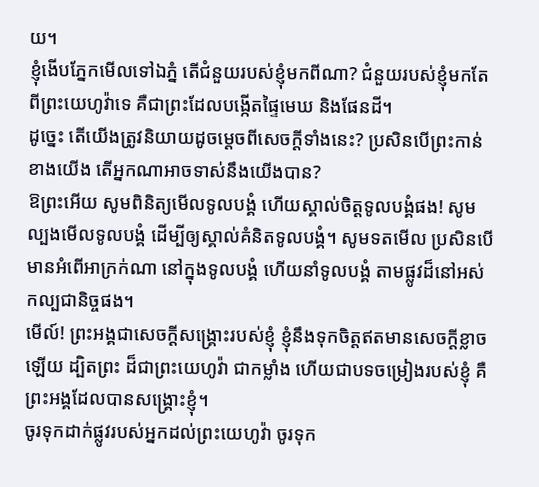យ។
ខ្ញុំងើបភ្នែកមើលទៅឯភ្នំ តើជំនួយរបស់ខ្ញុំមកពីណា? ជំនួយរបស់ខ្ញុំមកតែពីព្រះយេហូវ៉ាទេ គឺជាព្រះដែលបង្កើតផ្ទៃមេឃ និងផែនដី។
ដូច្នេះ តើយើងត្រូវនិយាយដូចម្តេចពីសេចក្តីទាំងនេះ? ប្រសិនបើព្រះកាន់ខាងយើង តើអ្នកណាអាចទាស់នឹងយើងបាន?
ឱព្រះអើយ សូមពិនិត្យមើលទូលបង្គំ ហើយស្គាល់ចិត្តទូលបង្គំផង! សូមល្បងមើលទូលបង្គំ ដើម្បីឲ្យស្គាល់គំនិតទូលបង្គំ។ សូមទតមើល ប្រសិនបើមានអំពើអាក្រក់ណា នៅក្នុងទូលបង្គំ ហើយនាំទូលបង្គំ តាមផ្លូវដ៏នៅអស់កល្បជានិច្ចផង។
មើល៍! ព្រះអង្គជាសេចក្ដីសង្គ្រោះរបស់ខ្ញុំ ខ្ញុំនឹងទុកចិត្តឥតមានសេចក្ដីខ្លាចឡើយ ដ្បិតព្រះ ដ៏ជាព្រះយេហូវ៉ា ជាកម្លាំង ហើយជាបទចម្រៀងរបស់ខ្ញុំ គឺព្រះអង្គដែលបានសង្គ្រោះខ្ញុំ។
ចូរទុកដាក់ផ្លូវរបស់អ្នកដល់ព្រះយេហូវ៉ា ចូរទុក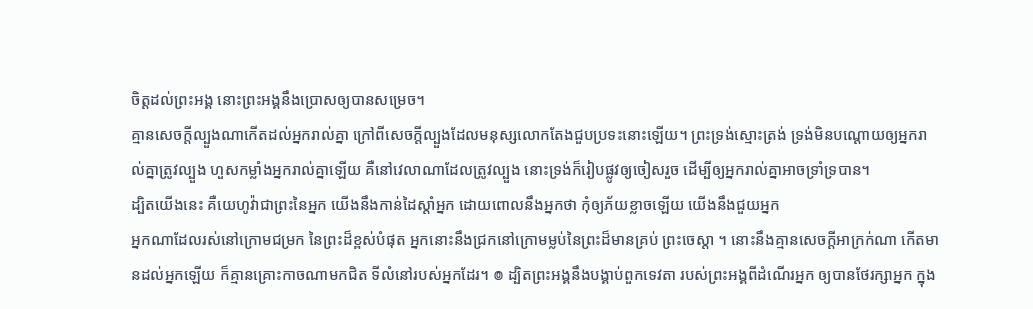ចិត្តដល់ព្រះអង្គ នោះព្រះអង្គនឹងប្រោសឲ្យបានសម្រេច។
គ្មានសេចក្តីល្បួងណាកើតដល់អ្នករាល់គ្នា ក្រៅពីសេចក្តីល្បួងដែលមនុស្សលោកតែងជួបប្រទះនោះឡើយ។ ព្រះទ្រង់ស្មោះត្រង់ ទ្រង់មិនបណ្ដោយឲ្យអ្នករាល់គ្នាត្រូវល្បួង ហួសកម្លាំងអ្នករាល់គ្នាឡើយ គឺនៅវេលាណាដែលត្រូវល្បួង នោះទ្រង់ក៏រៀបផ្លូវឲ្យចៀសរួច ដើម្បីឲ្យអ្នករាល់គ្នាអាចទ្រាំទ្របាន។
ដ្បិតយើងនេះ គឺយេហូវ៉ាជាព្រះនៃអ្នក យើងនឹងកាន់ដៃស្តាំអ្នក ដោយពោលនឹងអ្នកថា កុំឲ្យភ័យខ្លាចឡើយ យើងនឹងជួយអ្នក
អ្នកណាដែលរស់នៅក្រោមជម្រក នៃព្រះដ៏ខ្ពស់បំផុត អ្នកនោះនឹងជ្រកនៅក្រោមម្លប់នៃព្រះដ៏មានគ្រប់ ព្រះចេស្តា ។ នោះនឹងគ្មានសេចក្ដីអាក្រក់ណា កើតមានដល់អ្នកឡើយ ក៏គ្មានគ្រោះកាចណាមកជិត ទីលំនៅរបស់អ្នកដែរ។ ៙ ដ្បិតព្រះអង្គនឹងបង្គាប់ពួកទេវតា របស់ព្រះអង្គពីដំណើរអ្នក ឲ្យបានថែរក្សាអ្នក ក្នុង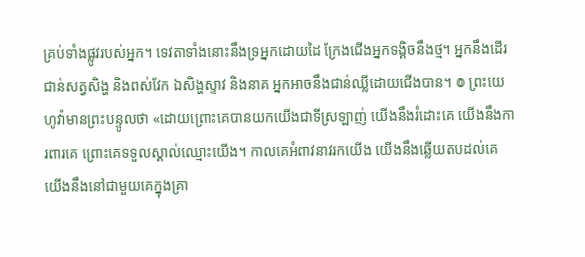គ្រប់ទាំងផ្លូវរបស់អ្នក។ ទេវតាទាំងនោះនឹងទ្រអ្នកដោយដៃ ក្រែងជើងអ្នកទង្គិចនឹងថ្ម។ អ្នកនឹងដើរជាន់សត្វសិង្ហ និងពស់វែក ឯសិង្ហស្ទាវ និងនាគ អ្នកអាចនឹងជាន់ឈ្លីដោយជើងបាន។ ៙ ព្រះយេហូវ៉ាមានព្រះបន្ទូលថា «ដោយព្រោះគេបានយកយើងជាទីស្រឡាញ់ យើងនឹងរំដោះគេ យើងនឹងការពារគេ ព្រោះគេទទួលស្គាល់ឈ្មោះយើង។ កាលគេអំពាវនាវរកយើង យើងនឹងឆ្លើយតបដល់គេ យើងនឹងនៅជាមួយគេក្នុងគ្រា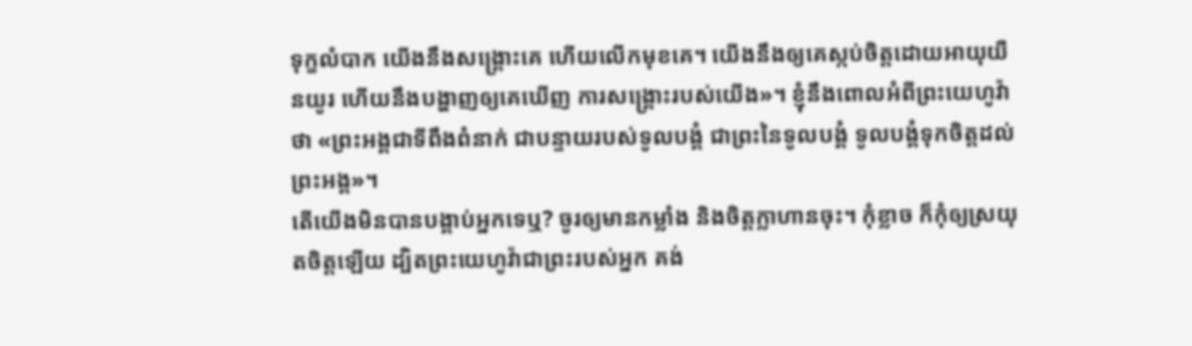ទុក្ខលំបាក យើងនឹងសង្គ្រោះគេ ហើយលើកមុខគេ។ យើងនឹងឲ្យគេស្កប់ចិត្តដោយអាយុយឺនយូរ ហើយនឹងបង្ហាញឲ្យគេឃើញ ការសង្គ្រោះរបស់យើង»។ ខ្ញុំនឹងពោលអំពីព្រះយេហូវ៉ាថា «ព្រះអង្គជាទីពឹងពំនាក់ ជាបន្ទាយរបស់ទូលបង្គំ ជាព្រះនៃទូលបង្គំ ទូលបង្គំទុកចិត្តដល់ព្រះអង្គ»។
តើយើងមិនបានបង្គាប់អ្នកទេឬ? ចូរឲ្យមានកម្លាំង និងចិត្តក្លាហានចុះ។ កុំខ្លាច ក៏កុំឲ្យស្រយុតចិត្តឡើយ ដ្បិតព្រះយេហូវ៉ាជាព្រះរបស់អ្នក គង់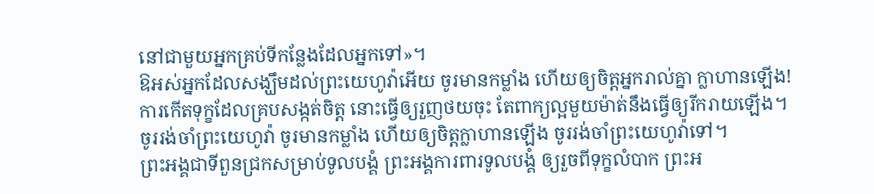នៅជាមួយអ្នកគ្រប់ទីកន្លែងដែលអ្នកទៅ»។
ឱអស់អ្នកដែលសង្ឃឹមដល់ព្រះយេហូវ៉ាអើយ ចូរមានកម្លាំង ហើយឲ្យចិត្តអ្នករាល់គ្នា ក្លាហានឡើង!
ការកើតទុក្ខដែលគ្របសង្កត់ចិត្ត នោះធ្វើឲ្យរួញថយចុះ តែពាក្យល្អមួយម៉ាត់នឹងធ្វើឲ្យរីករាយឡើង។
ចូររង់ចាំព្រះយេហូវ៉ា ចូរមានកម្លាំង ហើយឲ្យចិត្តក្លាហានឡើង ចូររង់ចាំព្រះយេហូវ៉ាទៅ។
ព្រះអង្គជាទីពួនជ្រកសម្រាប់ទូលបង្គំ ព្រះអង្គការពារទូលបង្គំ ឲ្យរួចពីទុក្ខលំបាក ព្រះអ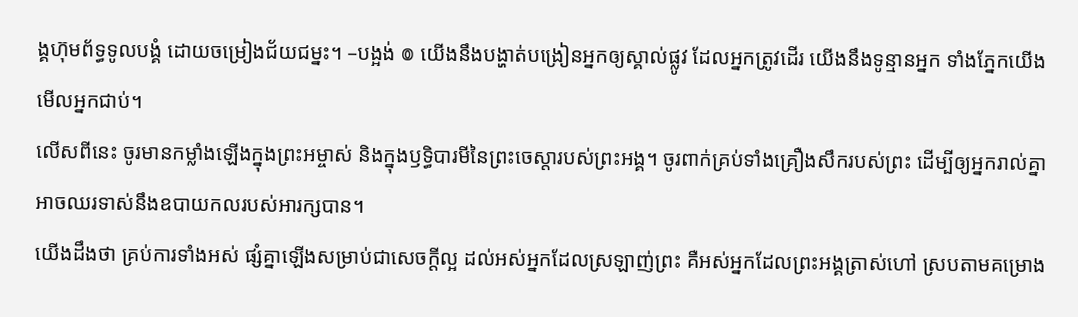ង្គហ៊ុមព័ទ្ធទូលបង្គំ ដោយចម្រៀងជ័យជម្នះ។ –បង្អង់ ៙ យើងនឹងបង្ហាត់បង្រៀនអ្នកឲ្យស្គាល់ផ្លូវ ដែលអ្នកត្រូវដើរ យើងនឹងទូន្មានអ្នក ទាំងភ្នែកយើងមើលអ្នកជាប់។
លើសពីនេះ ចូរមានកម្លាំងឡើងក្នុងព្រះអម្ចាស់ និងក្នុងឫទ្ធិបារមីនៃព្រះចេស្តារបស់ព្រះអង្គ។ ចូរពាក់គ្រប់ទាំងគ្រឿងសឹករបស់ព្រះ ដើម្បីឲ្យអ្នករាល់គ្នាអាចឈរទាស់នឹងឧបាយកលរបស់អារក្សបាន។
យើងដឹងថា គ្រប់ការទាំងអស់ ផ្សំគ្នាឡើងសម្រាប់ជាសេចក្តីល្អ ដល់អស់អ្នកដែលស្រឡាញ់ព្រះ គឺអស់អ្នកដែលព្រះអង្គត្រាស់ហៅ ស្របតាមគម្រោង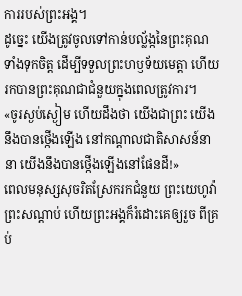ការរបស់ព្រះអង្គ។
ដូច្នេះ យើងត្រូវចូលទៅកាន់បល្ល័ង្កនៃព្រះគុណទាំងទុកចិត្ត ដើម្បីទទួលព្រះហឫទ័យមេត្តា ហើយរកបានព្រះគុណជាជំនួយក្នុងពេលត្រូវការ។
«ចូរស្ងប់ស្ងៀម ហើយដឹងថា យើងជាព្រះ យើងនឹងបានថ្កើងឡើង នៅកណ្ដាលជាតិសាសន៍នានា យើងនឹងបានថ្កើងឡើងនៅផែនដី!»
ពេលមនុស្សសុចរិតស្រែករកជំនួយ ព្រះយេហូវ៉ាព្រះសណ្ដាប់ ហើយព្រះអង្គក៏រំដោះគេឲ្យរួច ពីគ្រប់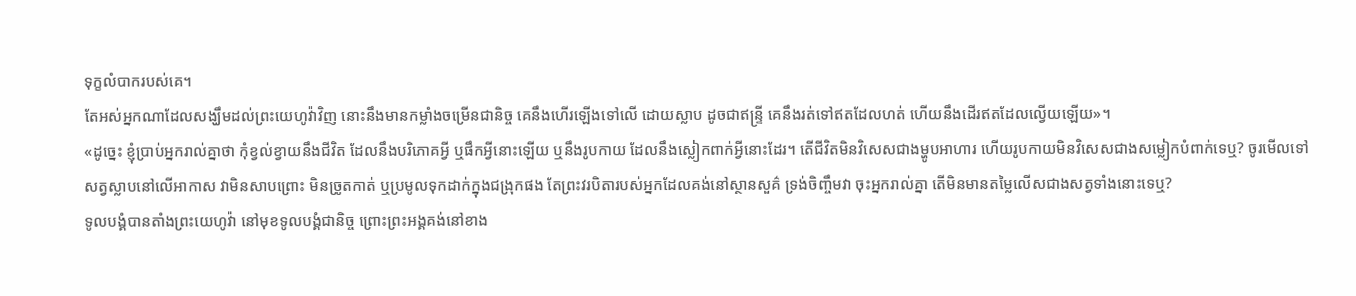ទុក្ខលំបាករបស់គេ។
តែអស់អ្នកណាដែលសង្ឃឹមដល់ព្រះយេហូវ៉ាវិញ នោះនឹងមានកម្លាំងចម្រើនជានិច្ច គេនឹងហើរឡើងទៅលើ ដោយស្លាប ដូចជាឥន្ទ្រី គេនឹងរត់ទៅឥតដែលហត់ ហើយនឹងដើរឥតដែលល្វើយឡើយ»។
«ដូច្នេះ ខ្ញុំប្រាប់អ្នករាល់គ្នាថា កុំខ្វល់ខ្វាយនឹងជីវិត ដែលនឹងបរិភោគអ្វី ឬផឹកអ្វីនោះឡើយ ឬនឹងរូបកាយ ដែលនឹងស្លៀកពាក់អ្វីនោះដែរ។ តើជីវិតមិនវិសេសជាងម្ហូបអាហារ ហើយរូបកាយមិនវិសេសជាងសម្លៀកបំពាក់ទេឬ? ចូរមើលទៅសត្វស្លាបនៅលើអាកាស វាមិនសាបព្រោះ មិនច្រូតកាត់ ឬប្រមូលទុកដាក់ក្នុងជង្រុកផង តែព្រះវរបិតារបស់អ្នកដែលគង់នៅស្ថានសួគ៌ ទ្រង់ចិញ្ចឹមវា ចុះអ្នករាល់គ្នា តើមិនមានតម្លៃលើសជាងសត្វទាំងនោះទេឬ?
ទូលបង្គំបានតាំងព្រះយេហូវ៉ា នៅមុខទូលបង្គំជានិច្ច ព្រោះព្រះអង្គគង់នៅខាង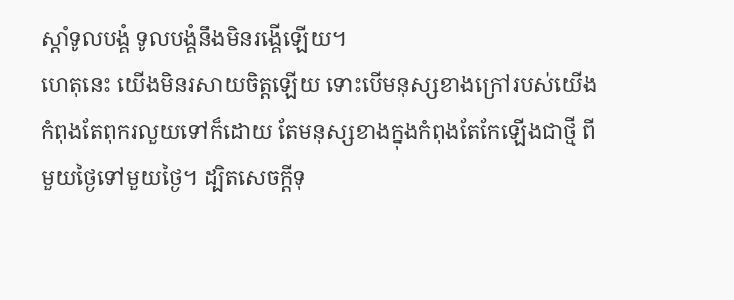ស្តាំទូលបង្គំ ទូលបង្គំនឹងមិនរង្គើឡើយ។
ហេតុនេះ យើងមិនរសាយចិត្តឡើយ ទោះបើមនុស្សខាងក្រៅរបស់យើងកំពុងតែពុករលួយទៅក៏ដោយ តែមនុស្សខាងក្នុងកំពុងតែកែឡើងជាថ្មី ពីមួយថ្ងៃទៅមួយថ្ងៃ។ ដ្បិតសេចក្តីទុ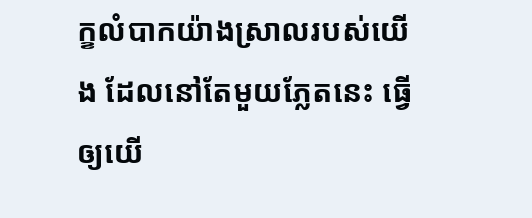ក្ខលំបាកយ៉ាងស្រាលរបស់យើង ដែលនៅតែមួយភ្លែតនេះ ធ្វើឲ្យយើ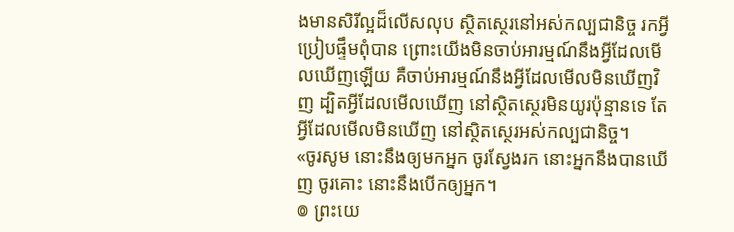ងមានសិរីល្អដ៏លើសលុប ស្ថិតស្ថេរនៅអស់កល្បជានិច្ច រកអ្វីប្រៀបផ្ទឹមពុំបាន ព្រោះយើងមិនចាប់អារម្មណ៍នឹងអ្វីដែលមើលឃើញឡើយ គឺចាប់អារម្មណ៍នឹងអ្វីដែលមើលមិនឃើញវិញ ដ្បិតអ្វីដែលមើលឃើញ នៅស្ថិតស្ថេរមិនយូរប៉ុន្មានទេ តែអ្វីដែលមើលមិនឃើញ នៅស្ថិតស្ថេរអស់កល្បជានិច្ច។
«ចូរសូម នោះនឹងឲ្យមកអ្នក ចូរស្វែងរក នោះអ្នកនឹងបានឃើញ ចូរគោះ នោះនឹងបើកឲ្យអ្នក។
៙ ព្រះយេ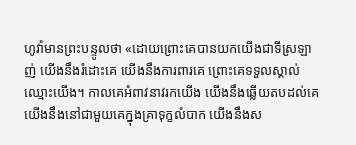ហូវ៉ាមានព្រះបន្ទូលថា «ដោយព្រោះគេបានយកយើងជាទីស្រឡាញ់ យើងនឹងរំដោះគេ យើងនឹងការពារគេ ព្រោះគេទទួលស្គាល់ឈ្មោះយើង។ កាលគេអំពាវនាវរកយើង យើងនឹងឆ្លើយតបដល់គេ យើងនឹងនៅជាមួយគេក្នុងគ្រាទុក្ខលំបាក យើងនឹងស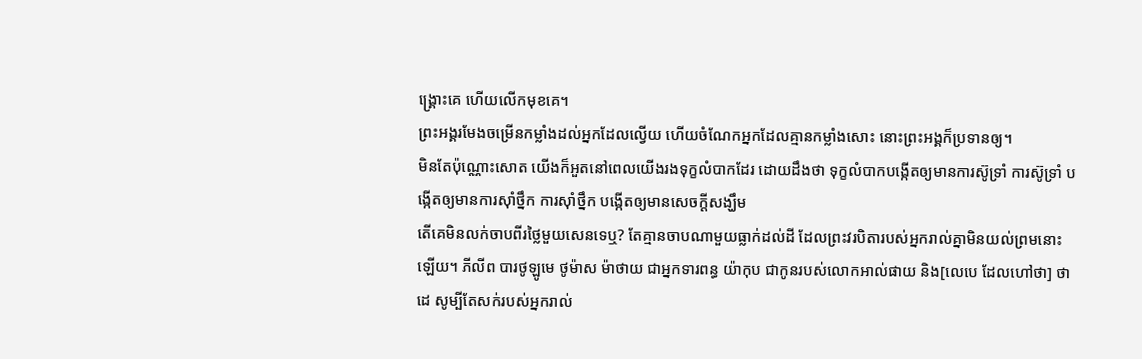ង្គ្រោះគេ ហើយលើកមុខគេ។
ព្រះអង្គរមែងចម្រើនកម្លាំងដល់អ្នកដែលល្វើយ ហើយចំណែកអ្នកដែលគ្មានកម្លាំងសោះ នោះព្រះអង្គក៏ប្រទានឲ្យ។
មិនតែប៉ុណ្ណោះសោត យើងក៏អួតនៅពេលយើងរងទុក្ខលំបាកដែរ ដោយដឹងថា ទុក្ខលំបាកបង្កើតឲ្យមានការស៊ូទ្រាំ ការស៊ូទ្រាំ បង្កើតឲ្យមានការស៊ាំថ្នឹក ការស៊ាំថ្នឹក បង្កើតឲ្យមានសេចក្តីសង្ឃឹម
តើគេមិនលក់ចាបពីរថ្លៃមួយសេនទេឬ? តែគ្មានចាបណាមួយធ្លាក់ដល់ដី ដែលព្រះវរបិតារបស់អ្នករាល់គ្នាមិនយល់ព្រមនោះឡើយ។ ភីលីព បារថូឡូមេ ថូម៉ាស ម៉ាថាយ ជាអ្នកទារពន្ធ យ៉ាកុប ជាកូនរបស់លោកអាល់ផាយ និង[លេបេ ដែលហៅថា] ថាដេ សូម្បីតែសក់របស់អ្នករាល់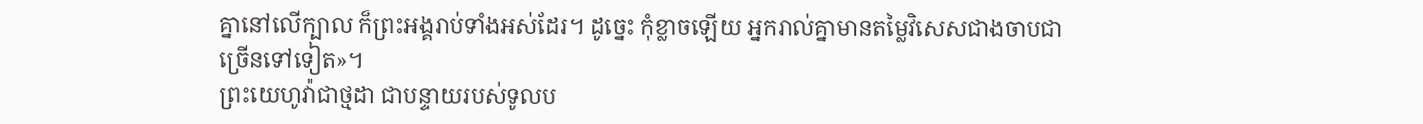គ្នានៅលើក្បាល ក៏ព្រះអង្គរាប់ទាំងអស់ដែរ។ ដូច្នេះ កុំខ្លាចឡើយ អ្នករាល់គ្នាមានតម្លៃវិសេសជាងចាបជាច្រើនទៅទៀត»។
ព្រះយេហូវ៉ាជាថ្មដា ជាបន្ទាយរបស់ទូលប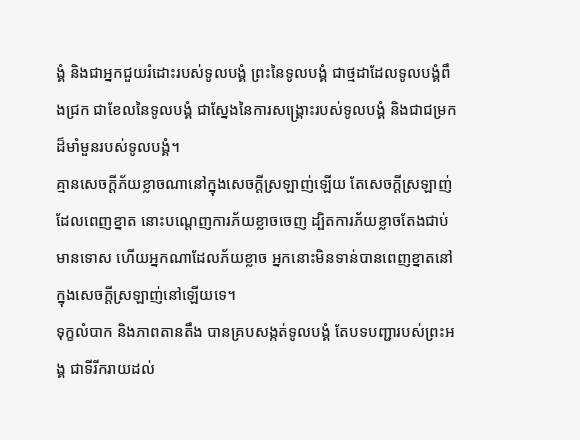ង្គំ និងជាអ្នកជួយរំដោះរបស់ទូលបង្គំ ព្រះនៃទូលបង្គំ ជាថ្មដាដែលទូលបង្គំពឹងជ្រក ជាខែលនៃទូលបង្គំ ជាស្នែងនៃការសង្គ្រោះរបស់ទូលបង្គំ និងជាជម្រកដ៏មាំមួនរបស់ទូលបង្គំ។
គ្មានសេចក្ដីភ័យខ្លាចណានៅក្នុងសេចក្ដីស្រឡាញ់ឡើយ តែសេចក្ដីស្រឡាញ់ដែលពេញខ្នាត នោះបណ្តេញការភ័យខ្លាចចេញ ដ្បិតការភ័យខ្លាចតែងជាប់មានទោស ហើយអ្នកណាដែលភ័យខ្លាច អ្នកនោះមិនទាន់បានពេញខ្នាតនៅក្នុងសេចក្ដីស្រឡាញ់នៅឡើយទេ។
ទុក្ខលំបាក និងភាពតានតឹង បានគ្របសង្កត់ទូលបង្គំ តែបទបញ្ជារបស់ព្រះអង្គ ជាទីរីករាយដល់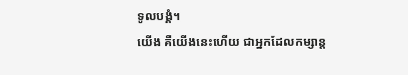ទូលបង្គំ។
យើង គឺយើងនេះហើយ ជាអ្នកដែលកម្សាន្ត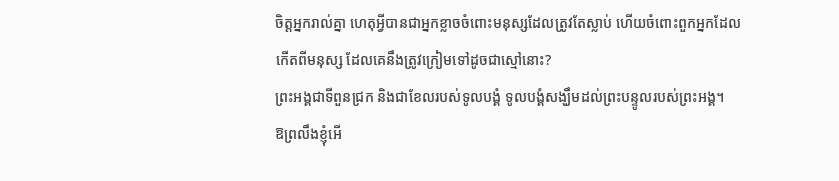ចិត្តអ្នករាល់គ្នា ហេតុអ្វីបានជាអ្នកខ្លាចចំពោះមនុស្សដែលត្រូវតែស្លាប់ ហើយចំពោះពួកអ្នកដែលកើតពីមនុស្ស ដែលគេនឹងត្រូវក្រៀមទៅដូចជាស្មៅនោះ?
ព្រះអង្គជាទីពួនជ្រក និងជាខែលរបស់ទូលបង្គំ ទូលបង្គំសង្ឃឹមដល់ព្រះបន្ទូលរបស់ព្រះអង្គ។
ឱព្រលឹងខ្ញុំអើ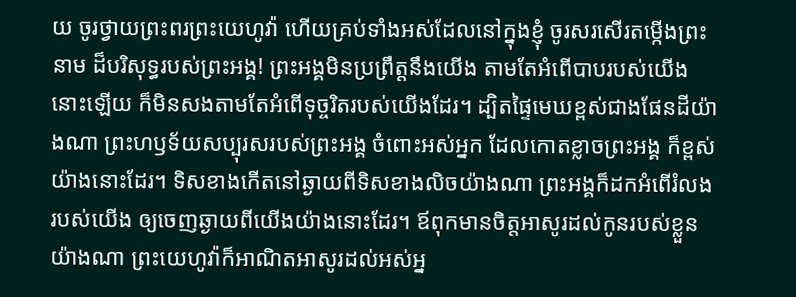យ ចូរថ្វាយព្រះពរព្រះយេហូវ៉ា ហើយគ្រប់ទាំងអស់ដែលនៅក្នុងខ្ញុំ ចូរសរសើរតម្កើងព្រះនាម ដ៏បរិសុទ្ធរបស់ព្រះអង្គ! ព្រះអង្គមិនប្រព្រឹត្តនឹងយើង តាមតែអំពើបាបរបស់យើងនោះឡើយ ក៏មិនសងតាមតែអំពើទុច្ចរិតរបស់យើងដែរ។ ដ្បិតផ្ទៃមេឃខ្ពស់ជាងផែនដីយ៉ាងណា ព្រះហឫទ័យសប្បុរសរបស់ព្រះអង្គ ចំពោះអស់អ្នក ដែលកោតខ្លាចព្រះអង្គ ក៏ខ្ពស់យ៉ាងនោះដែរ។ ទិសខាងកើតនៅឆ្ងាយពីទិសខាងលិចយ៉ាងណា ព្រះអង្គក៏ដកអំពើរំលងរបស់យើង ឲ្យចេញឆ្ងាយពីយើងយ៉ាងនោះដែរ។ ឪពុកមានចិត្តអាសូរដល់កូនរបស់ខ្លួនយ៉ាងណា ព្រះយេហូវ៉ាក៏អាណិតអាសូរដល់អស់អ្ន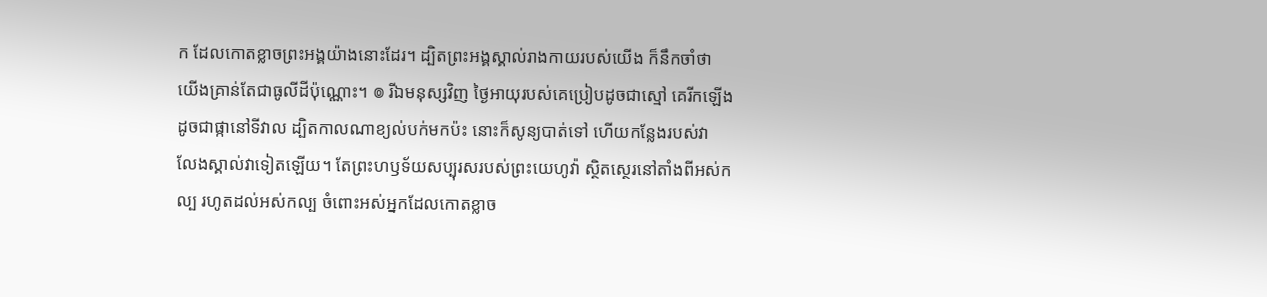ក ដែលកោតខ្លាចព្រះអង្គយ៉ាងនោះដែរ។ ដ្បិតព្រះអង្គស្គាល់រាងកាយរបស់យើង ក៏នឹកចាំថា យើងគ្រាន់តែជាធូលីដីប៉ុណ្ណោះ។ ៙ រីឯមនុស្សវិញ ថ្ងៃអាយុរបស់គេប្រៀបដូចជាស្មៅ គេរីកឡើងដូចជាផ្កានៅទីវាល ដ្បិតកាលណាខ្យល់បក់មកប៉ះ នោះក៏សូន្យបាត់ទៅ ហើយកន្លែងរបស់វា លែងស្គាល់វាទៀតឡើយ។ តែព្រះហឫទ័យសប្បុរសរបស់ព្រះយេហូវ៉ា ស្ថិតស្ថេរនៅតាំងពីអស់កល្ប រហូតដល់អស់កល្ប ចំពោះអស់អ្នកដែលកោតខ្លាច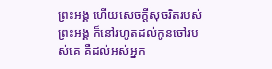ព្រះអង្គ ហើយសេចក្ដីសុចរិតរបស់ព្រះអង្គ ក៏នៅរហូតដល់កូនចៅរបស់គេ គឺដល់អស់អ្នក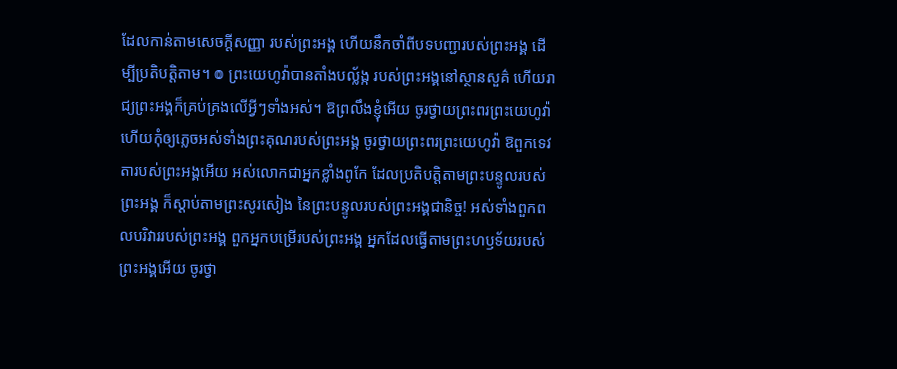ដែលកាន់តាមសេចក្ដីសញ្ញា របស់ព្រះអង្គ ហើយនឹកចាំពីបទបញ្ជារបស់ព្រះអង្គ ដើម្បីប្រតិបត្តិតាម។ ៙ ព្រះយេហូវ៉ាបានតាំងបល្ល័ង្ក របស់ព្រះអង្គនៅស្ថានសួគ៌ ហើយរាជ្យព្រះអង្គក៏គ្រប់គ្រងលើអ្វីៗទាំងអស់។ ឱព្រលឹងខ្ញុំអើយ ចូរថ្វាយព្រះពរព្រះយេហូវ៉ា ហើយកុំឲ្យភ្លេចអស់ទាំងព្រះគុណរបស់ព្រះអង្គ ចូរថ្វាយព្រះពរព្រះយេហូវ៉ា ឱពួកទេវតារបស់ព្រះអង្គអើយ អស់លោកជាអ្នកខ្លាំងពូកែ ដែលប្រតិបត្តិតាមព្រះបន្ទូលរបស់ព្រះអង្គ ក៏ស្តាប់តាមព្រះសូរសៀង នៃព្រះបន្ទូលរបស់ព្រះអង្គជានិច្ច! អស់ទាំងពួកពលបរិវាររបស់ព្រះអង្គ ពួកអ្នកបម្រើរបស់ព្រះអង្គ អ្នកដែលធ្វើតាមព្រះហឫទ័យរបស់ព្រះអង្គអើយ ចូរថ្វា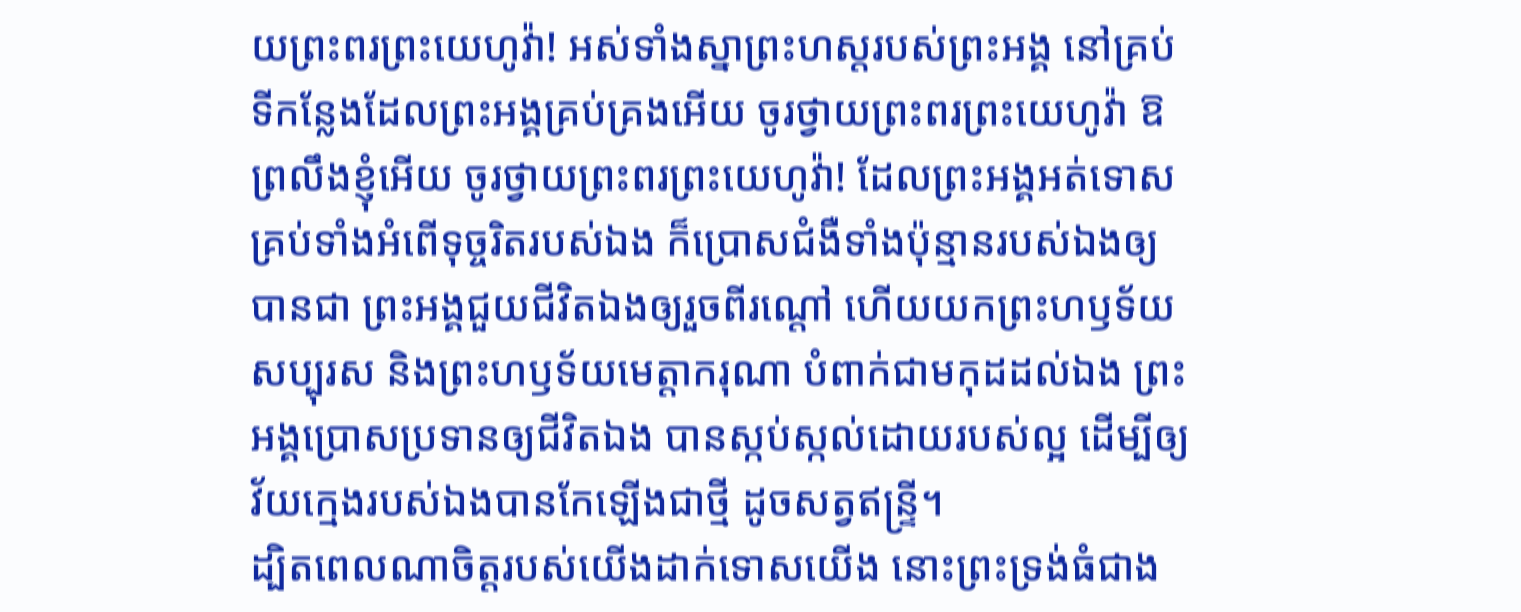យព្រះពរព្រះយេហូវ៉ា! អស់ទាំងស្នាព្រះហស្តរបស់ព្រះអង្គ នៅគ្រប់ទីកន្លែងដែលព្រះអង្គគ្រប់គ្រងអើយ ចូរថ្វាយព្រះពរព្រះយេហូវ៉ា ឱព្រលឹងខ្ញុំអើយ ចូរថ្វាយព្រះពរព្រះយេហូវ៉ា! ដែលព្រះអង្គអត់ទោស គ្រប់ទាំងអំពើទុច្ចរិតរបស់ឯង ក៏ប្រោសជំងឺទាំងប៉ុន្មានរបស់ឯងឲ្យបានជា ព្រះអង្គជួយជីវិតឯងឲ្យរួចពីរណ្តៅ ហើយយកព្រះហឫទ័យសប្បុរស និងព្រះហឫទ័យមេត្តាករុណា បំពាក់ជាមកុដដល់ឯង ព្រះអង្គប្រោសប្រទានឲ្យជីវិតឯង បានស្កប់ស្កល់ដោយរបស់ល្អ ដើម្បីឲ្យវ័យក្មេងរបស់ឯងបានកែឡើងជាថ្មី ដូចសត្វឥន្ទ្រី។
ដ្បិតពេលណាចិត្តរបស់យើងដាក់ទោសយើង នោះព្រះទ្រង់ធំជាង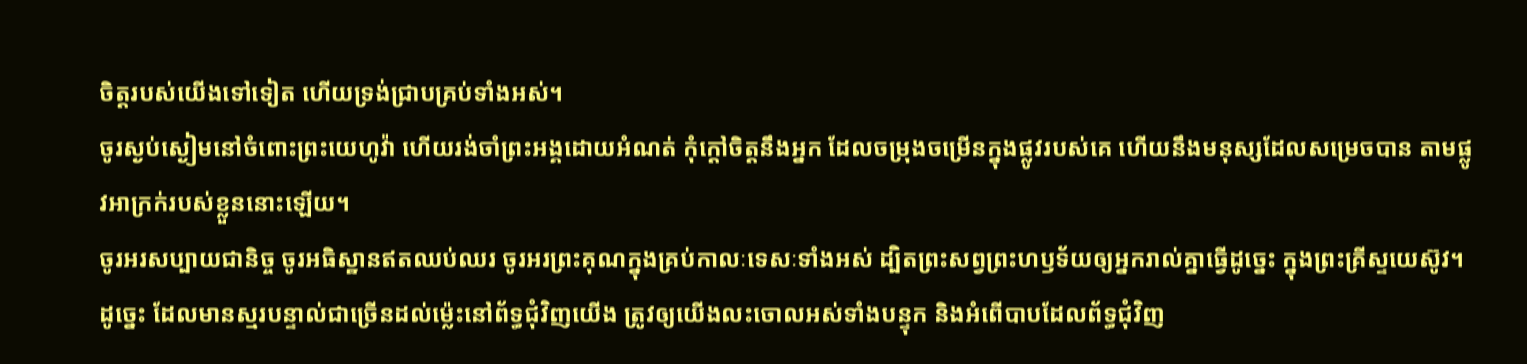ចិត្តរបស់យើងទៅទៀត ហើយទ្រង់ជ្រាបគ្រប់ទាំងអស់។
ចូរស្ងប់ស្ងៀមនៅចំពោះព្រះយេហូវ៉ា ហើយរង់ចាំព្រះអង្គដោយអំណត់ កុំក្តៅចិត្តនឹងអ្នក ដែលចម្រុងចម្រើនក្នុងផ្លូវរបស់គេ ហើយនឹងមនុស្សដែលសម្រេចបាន តាមផ្លូវអាក្រក់របស់ខ្លួននោះឡើយ។
ចូរអរសប្បាយជានិច្ច ចូរអធិស្ឋានឥតឈប់ឈរ ចូរអរព្រះគុណក្នុងគ្រប់កាលៈទេសៈទាំងអស់ ដ្បិតព្រះសព្វព្រះហឫទ័យឲ្យអ្នករាល់គ្នាធ្វើដូច្នេះ ក្នុងព្រះគ្រីស្ទយេស៊ូវ។
ដូច្នេះ ដែលមានស្មរបន្ទាល់ជាច្រើនដល់ម៉្លេះនៅព័ទ្ធជុំវិញយើង ត្រូវឲ្យយើងលះចោលអស់ទាំងបន្ទុក និងអំពើបាបដែលព័ទ្ធជុំវិញ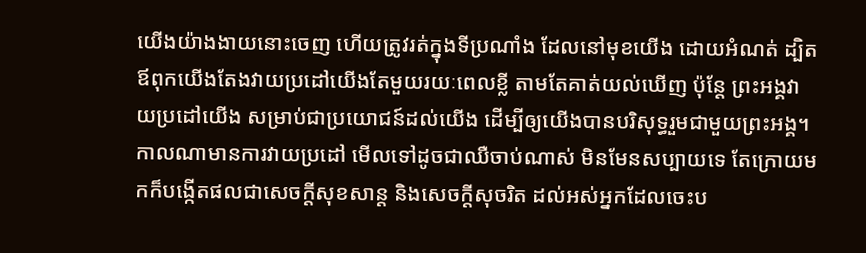យើងយ៉ាងងាយនោះចេញ ហើយត្រូវរត់ក្នុងទីប្រណាំង ដែលនៅមុខយើង ដោយអំណត់ ដ្បិតឪពុកយើងតែងវាយប្រដៅយើងតែមួយរយៈពេលខ្លី តាមតែគាត់យល់ឃើញ ប៉ុន្តែ ព្រះអង្គវាយប្រដៅយើង សម្រាប់ជាប្រយោជន៍ដល់យើង ដើម្បីឲ្យយើងបានបរិសុទ្ធរួមជាមួយព្រះអង្គ។ កាលណាមានការវាយប្រដៅ មើលទៅដូចជាឈឺចាប់ណាស់ មិនមែនសប្បាយទេ តែក្រោយមកក៏បង្កើតផលជាសេចក្ដីសុខសាន្ត និងសេចក្ដីសុចរិត ដល់អស់អ្នកដែលចេះប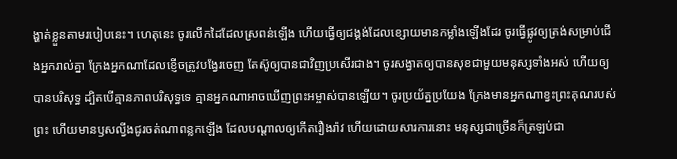ង្ហាត់ខ្លួនតាមរបៀបនេះ។ ហេតុនេះ ចូរលើកដៃដែលស្រពន់ឡើង ហើយធ្វើឲ្យជង្គង់ដែលខ្សោយមានកម្លាំងឡើងដែរ ចូរធ្វើផ្លូវឲ្យត្រង់សម្រាប់ជើងអ្នករាល់គ្នា ក្រែងអ្នកណាដែលខ្ញើចត្រូវបង្វែរចេញ តែស៊ូឲ្យបានជាវិញប្រសើរជាង។ ចូរសង្វាតឲ្យបានសុខជាមួយមនុស្សទាំងអស់ ហើយឲ្យបានបរិសុទ្ធ ដ្បិតបើគ្មានភាពបរិសុទ្ធទេ គ្មានអ្នកណាអាចឃើញព្រះអម្ចាស់បានឡើយ។ ចូរប្រយ័ត្នប្រយែង ក្រែងមានអ្នកណាខ្វះព្រះគុណរបស់ព្រះ ហើយមានឫសល្វីងជូរចត់ណាពន្លកឡើង ដែលបណ្ដាលឲ្យកើតរឿងរ៉ាវ ហើយដោយសារការនោះ មនុស្សជាច្រើនក៏ត្រឡប់ជា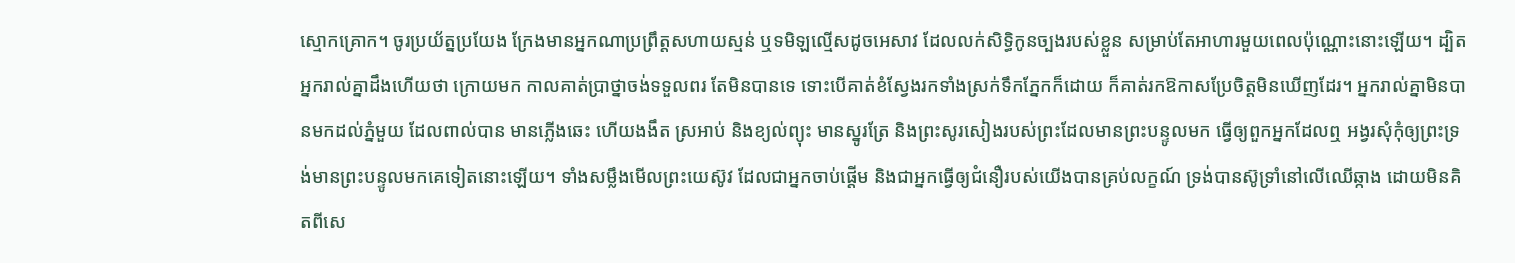ស្មោកគ្រោក។ ចូរប្រយ័ត្នប្រយែង ក្រែងមានអ្នកណាប្រព្រឹត្តសហាយស្មន់ ឬទមិឡល្មើសដូចអេសាវ ដែលលក់សិទ្ធិកូនច្បងរបស់ខ្លួន សម្រាប់តែអាហារមួយពេលប៉ុណ្ណោះនោះឡើយ។ ដ្បិតអ្នករាល់គ្នាដឹងហើយថា ក្រោយមក កាលគាត់ប្រាថ្នាចង់ទទួលពរ តែមិនបានទេ ទោះបើគាត់ខំស្វែងរកទាំងស្រក់ទឹកភ្នែកក៏ដោយ ក៏គាត់រកឱកាសប្រែចិត្តមិនឃើញដែរ។ អ្នករាល់គ្នាមិនបានមកដល់ភ្នំមួយ ដែលពាល់បាន មានភ្លើងឆេះ ហើយងងឹត ស្រអាប់ និងខ្យល់ព្យុះ មានស្នូរត្រែ និងព្រះសូរសៀងរបស់ព្រះដែលមានព្រះបន្ទូលមក ធ្វើឲ្យពួកអ្នកដែលឮ អង្វរសុំកុំឲ្យព្រះទ្រង់មានព្រះបន្ទូលមកគេទៀតនោះឡើយ។ ទាំងសម្លឹងមើលព្រះយេស៊ូវ ដែលជាអ្នកចាប់ផ្តើម និងជាអ្នកធ្វើឲ្យជំនឿរបស់យើងបានគ្រប់លក្ខណ៍ ទ្រង់បានស៊ូទ្រាំនៅលើឈើឆ្កាង ដោយមិនគិតពីសេ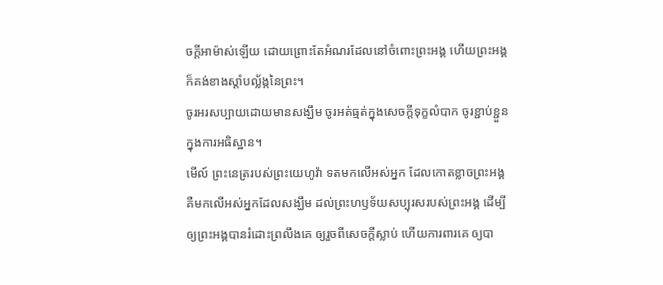ចក្ដីអាម៉ាស់ឡើយ ដោយព្រោះតែអំណរដែលនៅចំពោះព្រះអង្គ ហើយព្រះអង្គក៏គង់ខាងស្តាំបល្ល័ង្កនៃព្រះ។
ចូរអរសប្បាយដោយមានសង្ឃឹម ចូរអត់ធ្មត់ក្នុងសេចក្តីទុក្ខលំបាក ចូរខ្ជាប់ខ្ជួនក្នុងការអធិស្ឋាន។
មើល៍ ព្រះនេត្ររបស់ព្រះយេហូវ៉ា ទតមកលើអស់អ្នក ដែលកោតខ្លាចព្រះអង្គ គឺមកលើអស់អ្នកដែលសង្ឃឹម ដល់ព្រះហឫទ័យសប្បុរសរបស់ព្រះអង្គ ដើម្បីឲ្យព្រះអង្គបានរំដោះព្រលឹងគេ ឲ្យរួចពីសេចក្ដីស្លាប់ ហើយការពារគេ ឲ្យបា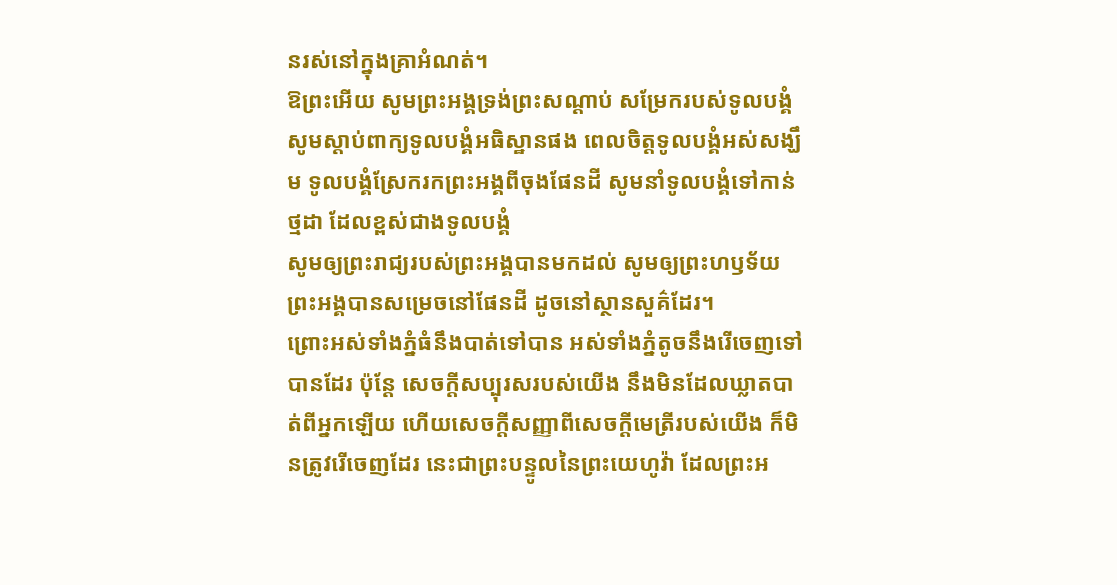នរស់នៅក្នុងគ្រាអំណត់។
ឱព្រះអើយ សូមព្រះអង្គទ្រង់ព្រះសណ្ដាប់ សម្រែករបស់ទូលបង្គំ សូមស្តាប់ពាក្យទូលបង្គំអធិស្ឋានផង ពេលចិត្តទូលបង្គំអស់សង្ឃឹម ទូលបង្គំស្រែករកព្រះអង្គពីចុងផែនដី សូមនាំទូលបង្គំទៅកាន់ថ្មដា ដែលខ្ពស់ជាងទូលបង្គំ
សូមឲ្យព្រះរាជ្យរបស់ព្រះអង្គបានមកដល់ សូមឲ្យព្រះហឫទ័យព្រះអង្គបានសម្រេចនៅផែនដី ដូចនៅស្ថានសួគ៌ដែរ។
ព្រោះអស់ទាំងភ្នំធំនឹងបាត់ទៅបាន អស់ទាំងភ្នំតូចនឹងរើចេញទៅបានដែរ ប៉ុន្តែ សេចក្ដីសប្បុរសរបស់យើង នឹងមិនដែលឃ្លាតបាត់ពីអ្នកឡើយ ហើយសេចក្ដីសញ្ញាពីសេចក្ដីមេត្រីរបស់យើង ក៏មិនត្រូវរើចេញដែរ នេះជាព្រះបន្ទូលនៃព្រះយេហូវ៉ា ដែលព្រះអ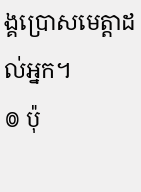ង្គប្រោសមេត្តាដល់អ្នក។
៙ ប៉ុ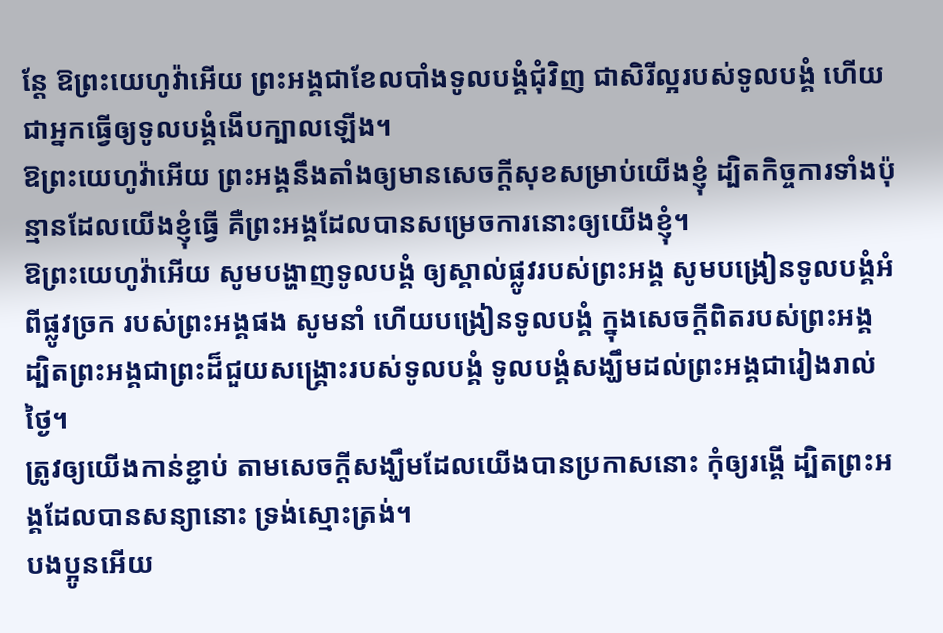ន្តែ ឱព្រះយេហូវ៉ាអើយ ព្រះអង្គជាខែលបាំងទូលបង្គំជុំវិញ ជាសិរីល្អរបស់ទូលបង្គំ ហើយជាអ្នកធ្វើឲ្យទូលបង្គំងើបក្បាលឡើង។
ឱព្រះយេហូវ៉ាអើយ ព្រះអង្គនឹងតាំងឲ្យមានសេចក្ដីសុខសម្រាប់យើងខ្ញុំ ដ្បិតកិច្ចការទាំងប៉ុន្មានដែលយើងខ្ញុំធ្វើ គឺព្រះអង្គដែលបានសម្រេចការនោះឲ្យយើងខ្ញុំ។
ឱព្រះយេហូវ៉ាអើយ សូមបង្ហាញទូលបង្គំ ឲ្យស្គាល់ផ្លូវរបស់ព្រះអង្គ សូមបង្រៀនទូលបង្គំអំពីផ្លូវច្រក របស់ព្រះអង្គផង សូមនាំ ហើយបង្រៀនទូលបង្គំ ក្នុងសេចក្ដីពិតរបស់ព្រះអង្គ ដ្បិតព្រះអង្គជាព្រះដ៏ជួយសង្គ្រោះរបស់ទូលបង្គំ ទូលបង្គំសង្ឃឹមដល់ព្រះអង្គជារៀងរាល់ថ្ងៃ។
ត្រូវឲ្យយើងកាន់ខ្ជាប់ តាមសេចក្តីសង្ឃឹមដែលយើងបានប្រកាសនោះ កុំឲ្យរង្គើ ដ្បិតព្រះអង្គដែលបានសន្យានោះ ទ្រង់ស្មោះត្រង់។
បងប្អូនអើយ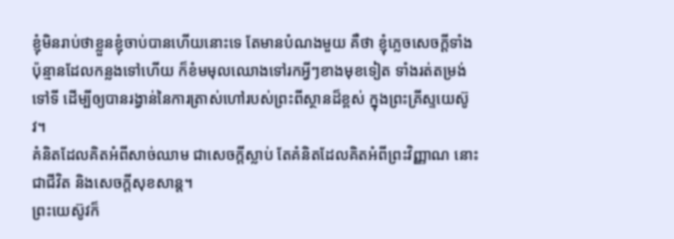ខ្ញុំមិនរាប់ថាខ្លួនខ្ញុំចាប់បានហើយនោះទេ តែមានបំណងមួយ គឺថា ខ្ញុំភ្លេចសេចក្ដីទាំងប៉ុន្មានដែលកន្លងទៅហើយ ក៏ខំមមុលឈោងទៅរកអ្វីៗខាងមុខទៀត ទាំងរត់តម្រង់ទៅទី ដើម្បីឲ្យបានរង្វាន់នៃការត្រាស់ហៅរបស់ព្រះពីស្ថានដ៏ខ្ពស់ ក្នុងព្រះគ្រីស្ទយេស៊ូវ។
គំនិតដែលគិតអំពីសាច់ឈាម ជាសេចក្តីស្លាប់ តែគំនិតដែលគិតអំពីព្រះវិញ្ញាណ នោះជាជីវិត និងសេចក្តីសុខសាន្ត។
ព្រះយេស៊ូវក៏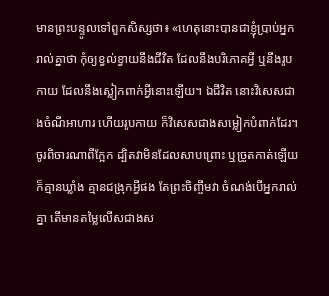មានព្រះបន្ទូលទៅពួកសិស្សថា៖ «ហេតុនោះបានជាខ្ញុំប្រាប់អ្នករាល់គ្នាថា កុំឲ្យខ្វល់ខ្វាយនឹងជីវិត ដែលនឹងបរិភោគអ្វី ឬនឹងរូបកាយ ដែលនឹងស្លៀកពាក់អ្វីនោះឡើយ។ ឯជីវិត នោះវិសេសជាងចំណីអាហារ ហើយរូបកាយ ក៏វិសេសជាងសម្លៀកបំពាក់ដែរ។ ចូរពិចារណាពីក្អែក ដ្បិតវាមិនដែលសាបព្រោះ ឬច្រូតកាត់ឡើយ ក៏គ្មានឃ្លាំង គ្មានជង្រុកអ្វីផង តែព្រះចិញ្ចឹមវា ចំណង់បើអ្នករាល់គ្នា តើមានតម្លៃលើសជាងស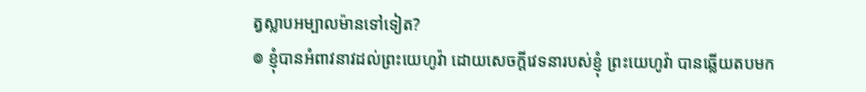ត្វស្លាបអម្បាលម៉ានទៅទៀត?
៙ ខ្ញុំបានអំពាវនាវដល់ព្រះយេហូវ៉ា ដោយសេចក្ដីវេទនារបស់ខ្ញុំ ព្រះយេហូវ៉ា បានឆ្លើយតបមក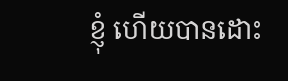ខ្ញុំ ហើយបានដោះ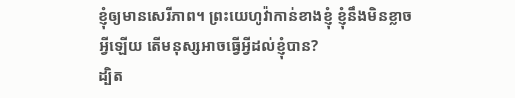ខ្ញុំឲ្យមានសេរីភាព។ ព្រះយេហូវ៉ាកាន់ខាងខ្ញុំ ខ្ញុំនឹងមិនខ្លាចអ្វីឡើយ តើមនុស្សអាចធ្វើអ្វីដល់ខ្ញុំបាន?
ដ្បិត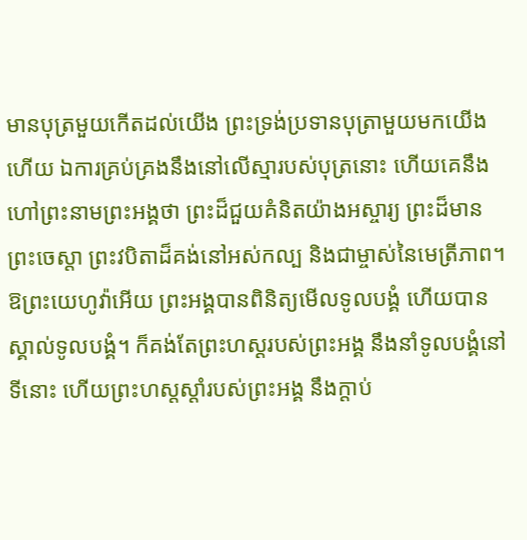មានបុត្រមួយកើតដល់យើង ព្រះទ្រង់ប្រទានបុត្រាមួយមកយើងហើយ ឯការគ្រប់គ្រងនឹងនៅលើស្មារបស់បុត្រនោះ ហើយគេនឹងហៅព្រះនាមព្រះអង្គថា ព្រះដ៏ជួយគំនិតយ៉ាងអស្ចារ្យ ព្រះដ៏មានព្រះចេស្តា ព្រះវបិតាដ៏គង់នៅអស់កល្ប និងជាម្ចាស់នៃមេត្រីភាព។
ឱព្រះយេហូវ៉ាអើយ ព្រះអង្គបានពិនិត្យមើលទូលបង្គំ ហើយបានស្គាល់ទូលបង្គំ។ ក៏គង់តែព្រះហស្តរបស់ព្រះអង្គ នឹងនាំទូលបង្គំនៅទីនោះ ហើយព្រះហស្តស្តាំរបស់ព្រះអង្គ នឹងក្តាប់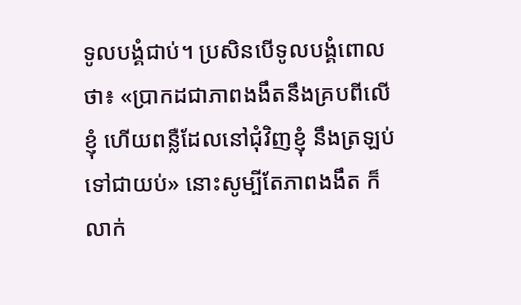ទូលបង្គំជាប់។ ប្រសិនបើទូលបង្គំពោលថា៖ «ប្រាកដជាភាពងងឹតនឹងគ្របពីលើខ្ញុំ ហើយពន្លឺដែលនៅជុំវិញខ្ញុំ នឹងត្រឡប់ទៅជាយប់» នោះសូម្បីតែភាពងងឹត ក៏លាក់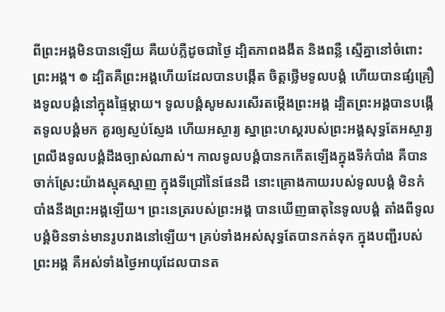ពីព្រះអង្គមិនបានឡើយ គឺយប់ភ្លឺដូចជាថ្ងៃ ដ្បិតភាពងងឹត និងពន្លឺ ស្មើគ្នានៅចំពោះព្រះអង្គ។ ៙ ដ្បិតគឺព្រះអង្គហើយដែលបានបង្កើត ចិត្តថ្លើមទូលបង្គំ ហើយបានផ្សំគ្រឿងទូលបង្គំនៅក្នុងផ្ទៃម្តាយ។ ទូលបង្គំសូមសរសើរតម្កើងព្រះអង្គ ដ្បិតព្រះអង្គបានបង្កើតទូលបង្គំមក គួរឲ្យស្ញប់ស្ញែង ហើយអស្ចារ្យ ស្នាព្រះហស្តរបស់ព្រះអង្គសុទ្ធតែអស្ចារ្យ ព្រលឹងទូលបង្គំដឹងច្បាស់ណាស់។ កាលទូលបង្គំបានកកើតឡើងក្នុងទីកំបាំង គឺបានចាក់ស្រែះយ៉ាងស្មុគស្មាញ ក្នុងទីជ្រៅនៃផែនដី នោះគ្រោងកាយរបស់ទូលបង្គំ មិនកំបាំងនឹងព្រះអង្គឡើយ។ ព្រះនេត្ររបស់ព្រះអង្គ បានឃើញធាតុនៃទូលបង្គំ តាំងពីទូលបង្គំមិនទាន់មានរូបរាងនៅឡើយ។ គ្រប់ទាំងអស់សុទ្ធតែបានកត់ទុក ក្នុងបញ្ជីរបស់ព្រះអង្គ គឺអស់ទាំងថ្ងៃអាយុដែលបានត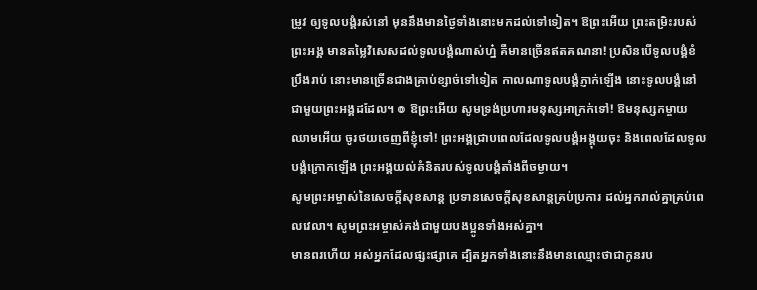ម្រូវ ឲ្យទូលបង្គំរស់នៅ មុននឹងមានថ្ងៃទាំងនោះមកដល់ទៅទៀត។ ឱព្រះអើយ ព្រះតម្រិះរបស់ព្រះអង្គ មានតម្លៃវិសេសដល់ទូលបង្គំណាស់ហ្ន៎ គឺមានច្រើនឥតគណនា! ប្រសិនបើទូលបង្គំខំប្រឹងរាប់ នោះមានច្រើនជាងគ្រាប់ខ្សាច់ទៅទៀត កាលណាទូលបង្គំភ្ញាក់ឡើង នោះទូលបង្គំនៅជាមួយព្រះអង្គដដែល។ ៙ ឱព្រះអើយ សូមទ្រង់ប្រហារមនុស្សអាក្រក់ទៅ! ឱមនុស្សកម្ចាយឈាមអើយ ចូរថយចេញពីខ្ញុំទៅ! ព្រះអង្គជ្រាបពេលដែលទូលបង្គំអង្គុយចុះ និងពេលដែលទូលបង្គំក្រោកឡើង ព្រះអង្គយល់គំនិតរបស់ទូលបង្គំតាំងពីចម្ងាយ។
សូមព្រះអម្ចាស់នៃសេចក្ដីសុខសាន្ត ប្រទានសេចក្ដីសុខសាន្តគ្រប់ប្រការ ដល់អ្នករាល់គ្នាគ្រប់ពេលវេលា។ សូមព្រះអម្ចាស់គង់ជាមួយបងប្អូនទាំងអស់គ្នា។
មានពរហើយ អស់អ្នកដែលផ្សះផ្សាគេ ដ្បិតអ្នកទាំងនោះនឹងមានឈ្មោះថាជាកូនរប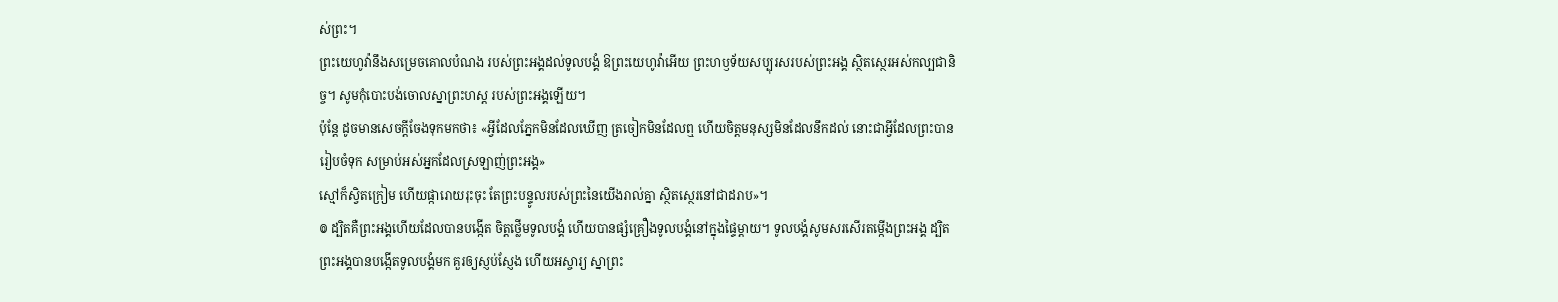ស់ព្រះ។
ព្រះយេហូវ៉ានឹងសម្រេចគោលបំណង របស់ព្រះអង្គដល់ទូលបង្គំ ឱព្រះយេហូវ៉ាអើយ ព្រះហឫទ័យសប្បុរសរបស់ព្រះអង្គ ស្ថិតស្ថេរអស់កល្បជានិច្ច។ សូមកុំបោះបង់ចោលស្នាព្រះហស្ត របស់ព្រះអង្គឡើយ។
ប៉ុន្តែ ដូចមានសេចក្តីចែងទុកមកថា៖ «អ្វីដែលភ្នែកមិនដែលឃើញ ត្រចៀកមិនដែលឮ ហើយចិត្តមនុស្សមិនដែលនឹកដល់ នោះជាអ្វីដែលព្រះបានរៀបចំទុក សម្រាប់អស់អ្នកដែលស្រឡាញ់ព្រះអង្គ»
ស្មៅក៏ស្វិតក្រៀម ហើយផ្ការោយរុះចុះ តែព្រះបន្ទូលរបស់ព្រះនៃយើងរាល់គ្នា ស្ថិតស្ថេរនៅជាដរាប»។
៙ ដ្បិតគឺព្រះអង្គហើយដែលបានបង្កើត ចិត្តថ្លើមទូលបង្គំ ហើយបានផ្សំគ្រឿងទូលបង្គំនៅក្នុងផ្ទៃម្តាយ។ ទូលបង្គំសូមសរសើរតម្កើងព្រះអង្គ ដ្បិតព្រះអង្គបានបង្កើតទូលបង្គំមក គួរឲ្យស្ញប់ស្ញែង ហើយអស្ចារ្យ ស្នាព្រះ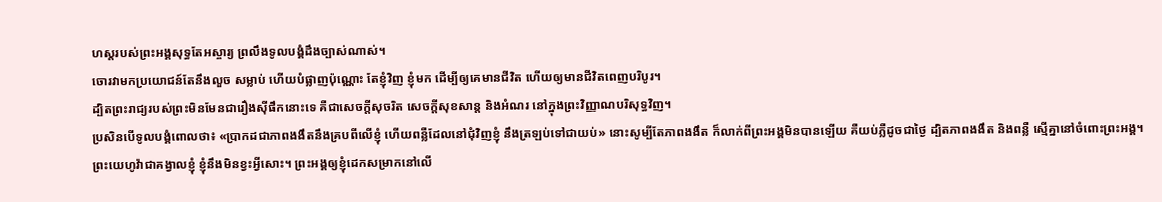ហស្តរបស់ព្រះអង្គសុទ្ធតែអស្ចារ្យ ព្រលឹងទូលបង្គំដឹងច្បាស់ណាស់។
ចោរវាមកប្រយោជន៍តែនឹងលួច សម្លាប់ ហើយបំផ្លាញប៉ុណ្ណោះ តែខ្ញុំវិញ ខ្ញុំមក ដើម្បីឲ្យគេមានជីវិត ហើយឲ្យមានជីវិតពេញបរិបូរ។
ដ្បិតព្រះរាជ្យរបស់ព្រះមិនមែនជារឿងស៊ីផឹកនោះទេ គឺជាសេចក្តីសុចរិត សេចក្តីសុខសាន្ត និងអំណរ នៅក្នុងព្រះវិញ្ញាណបរិសុទ្ធវិញ។
ប្រសិនបើទូលបង្គំពោលថា៖ «ប្រាកដជាភាពងងឹតនឹងគ្របពីលើខ្ញុំ ហើយពន្លឺដែលនៅជុំវិញខ្ញុំ នឹងត្រឡប់ទៅជាយប់» នោះសូម្បីតែភាពងងឹត ក៏លាក់ពីព្រះអង្គមិនបានឡើយ គឺយប់ភ្លឺដូចជាថ្ងៃ ដ្បិតភាពងងឹត និងពន្លឺ ស្មើគ្នានៅចំពោះព្រះអង្គ។
ព្រះយេហូវ៉ាជាគង្វាលខ្ញុំ ខ្ញុំនឹងមិនខ្វះអ្វីសោះ។ ព្រះអង្គឲ្យខ្ញុំដេកសម្រាកនៅលើ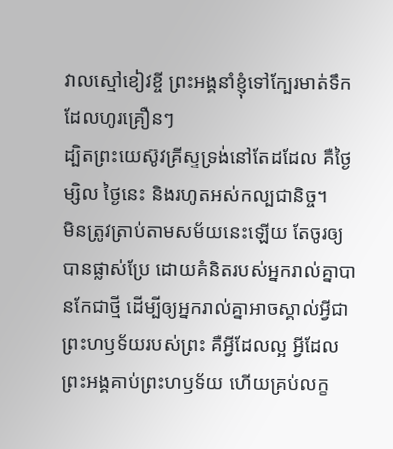វាលស្មៅខៀវខ្ចី ព្រះអង្គនាំខ្ញុំទៅក្បែរមាត់ទឹកដែលហូរគ្រឿនៗ
ដ្បិតព្រះយេស៊ូវគ្រីស្ទទ្រង់នៅតែដដែល គឺថ្ងៃម្សិល ថ្ងៃនេះ និងរហូតអស់កល្បជានិច្ច។
មិនត្រូវត្រាប់តាមសម័យនេះឡើយ តែចូរឲ្យបានផ្លាស់ប្រែ ដោយគំនិតរបស់អ្នករាល់គ្នាបានកែជាថ្មី ដើម្បីឲ្យអ្នករាល់គ្នាអាចស្គាល់អ្វីជាព្រះហឫទ័យរបស់ព្រះ គឺអ្វីដែលល្អ អ្វីដែលព្រះអង្គគាប់ព្រះហឫទ័យ ហើយគ្រប់លក្ខ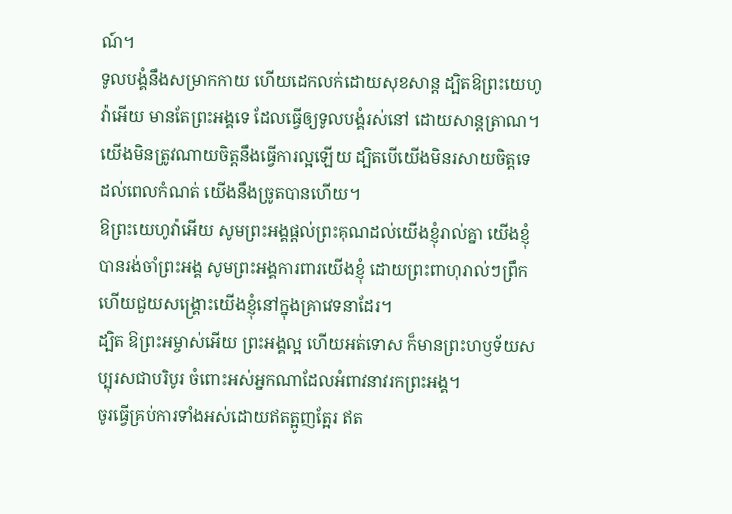ណ៍។
ទូលបង្គំនឹងសម្រាកកាយ ហើយដេកលក់ដោយសុខសាន្ត ដ្បិតឱព្រះយេហូវ៉ាអើយ មានតែព្រះអង្គទេ ដែលធ្វើឲ្យទូលបង្គំរស់នៅ ដោយសាន្តត្រាណ។
យើងមិនត្រូវណាយចិត្តនឹងធ្វើការល្អឡើយ ដ្បិតបើយើងមិនរសាយចិត្តទេ ដល់ពេលកំណត់ យើងនឹងច្រូតបានហើយ។
ឱព្រះយេហូវ៉ាអើយ សូមព្រះអង្គផ្តល់ព្រះគុណដល់យើងខ្ញុំរាល់គ្នា យើងខ្ញុំបានរង់ចាំព្រះអង្គ សូមព្រះអង្គការពារយើងខ្ញុំ ដោយព្រះពាហុរាល់ៗព្រឹក ហើយជួយសង្គ្រោះយើងខ្ញុំនៅក្នុងគ្រាវេទនាដែរ។
ដ្បិត ឱព្រះអម្ចាស់អើយ ព្រះអង្គល្អ ហើយអត់ទោស ក៏មានព្រះហឫទ័យសប្បុរសជាបរិបូរ ចំពោះអស់អ្នកណាដែលអំពាវនាវរកព្រះអង្គ។
ចូរធ្វើគ្រប់ការទាំងអស់ដោយឥតត្អូញត្អែរ ឥត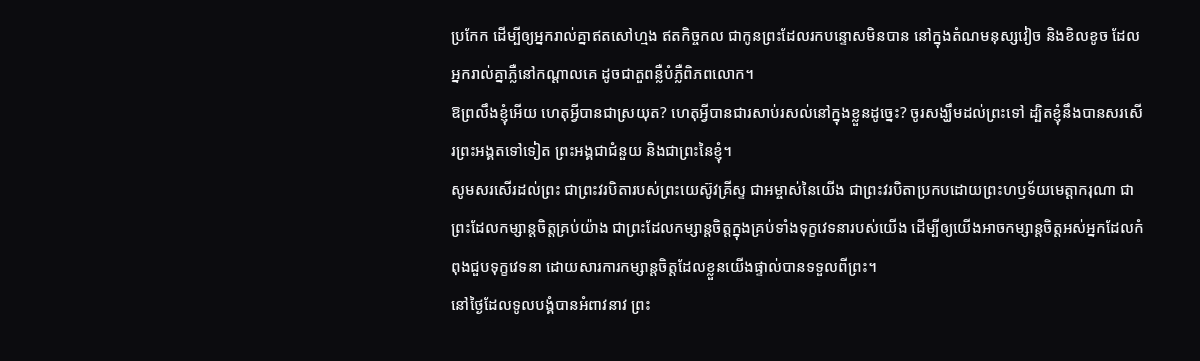ប្រកែក ដើម្បីឲ្យអ្នករាល់គ្នាឥតសៅហ្មង ឥតកិច្ចកល ជាកូនព្រះដែលរកបន្ទោសមិនបាន នៅក្នុងតំណមនុស្សវៀច និងខិលខូច ដែលអ្នករាល់គ្នាភ្លឺនៅកណ្ដាលគេ ដូចជាតួពន្លឺបំភ្លឺពិភពលោក។
ឱព្រលឹងខ្ញុំអើយ ហេតុអ្វីបានជាស្រយុត? ហេតុអ្វីបានជារសាប់រសល់នៅក្នុងខ្លួនដូច្នេះ? ចូរសង្ឃឹមដល់ព្រះទៅ ដ្បិតខ្ញុំនឹងបានសរសើរព្រះអង្គតទៅទៀត ព្រះអង្គជាជំនួយ និងជាព្រះនៃខ្ញុំ។
សូមសរសើរដល់ព្រះ ជាព្រះវរបិតារបស់ព្រះយេស៊ូវគ្រីស្ទ ជាអម្ចាស់នៃយើង ជាព្រះវរបិតាប្រកបដោយព្រះហឫទ័យមេត្ដាករុណា ជាព្រះដែលកម្សាន្តចិត្តគ្រប់យ៉ាង ជាព្រះដែលកម្សាន្តចិត្តក្នុងគ្រប់ទាំងទុក្ខវេទនារបស់យើង ដើម្បីឲ្យយើងអាចកម្សាន្តចិត្តអស់អ្នកដែលកំពុងជួបទុក្ខវេទនា ដោយសារការកម្សាន្តចិត្តដែលខ្លួនយើងផ្ទាល់បានទទួលពីព្រះ។
នៅថ្ងៃដែលទូលបង្គំបានអំពាវនាវ ព្រះ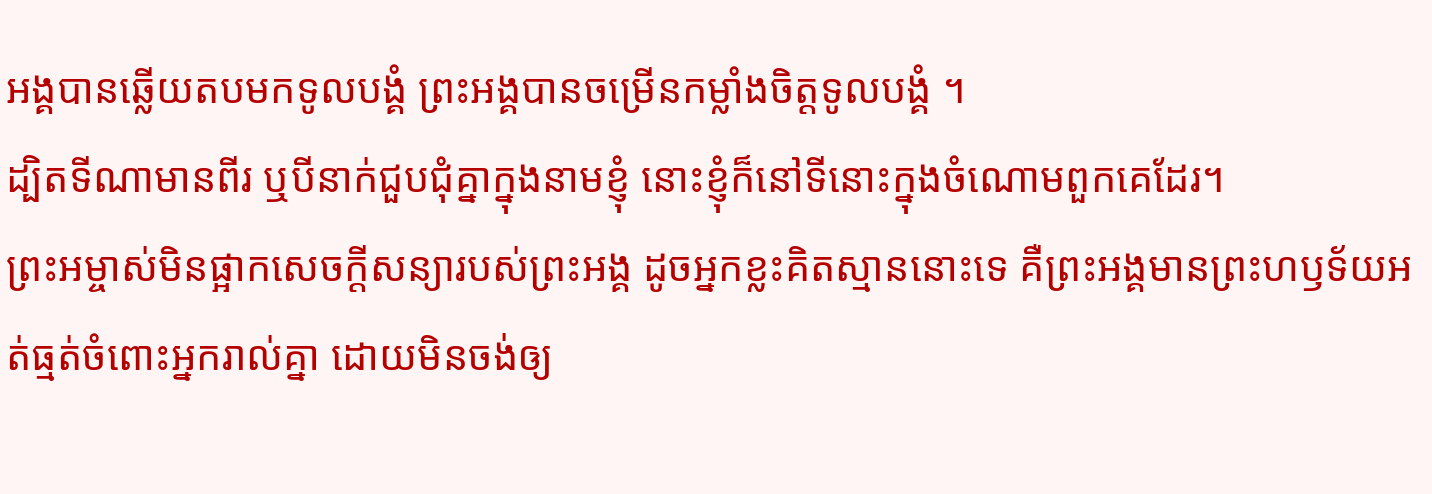អង្គបានឆ្លើយតបមកទូលបង្គំ ព្រះអង្គបានចម្រើនកម្លាំងចិត្តទូលបង្គំ ។
ដ្បិតទីណាមានពីរ ឬបីនាក់ជួបជុំគ្នាក្នុងនាមខ្ញុំ នោះខ្ញុំក៏នៅទីនោះក្នុងចំណោមពួកគេដែរ។
ព្រះអម្ចាស់មិនផ្អាកសេចក្ដីសន្យារបស់ព្រះអង្គ ដូចអ្នកខ្លះគិតស្មាននោះទេ គឺព្រះអង្គមានព្រះហឫទ័យអត់ធ្មត់ចំពោះអ្នករាល់គ្នា ដោយមិនចង់ឲ្យ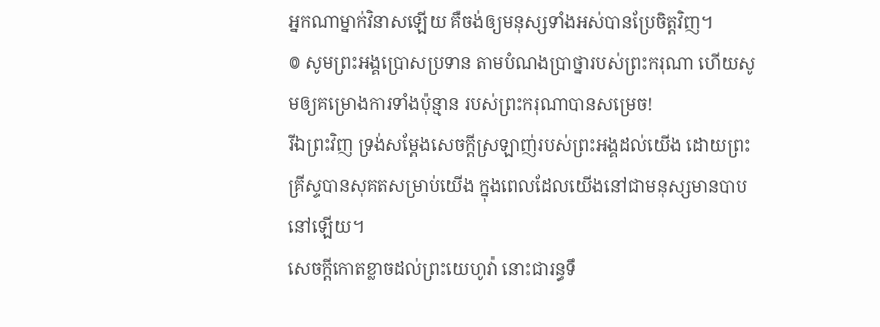អ្នកណាម្នាក់វិនាសឡើយ គឺចង់ឲ្យមនុស្សទាំងអស់បានប្រែចិត្តវិញ។
៙ សូមព្រះអង្គប្រោសប្រទាន តាមបំណងប្រាថ្នារបស់ព្រះករុណា ហើយសូមឲ្យគម្រោងការទាំងប៉ុន្មាន របស់ព្រះករុណាបានសម្រេច!
រីឯព្រះវិញ ទ្រង់សម្ដែងសេចក្តីស្រឡាញ់របស់ព្រះអង្គដល់យើង ដោយព្រះគ្រីស្ទបានសុគតសម្រាប់យើង ក្នុងពេលដែលយើងនៅជាមនុស្សមានបាបនៅឡើយ។
សេចក្ដីកោតខ្លាចដល់ព្រះយេហូវ៉ា នោះជារន្ធទឹ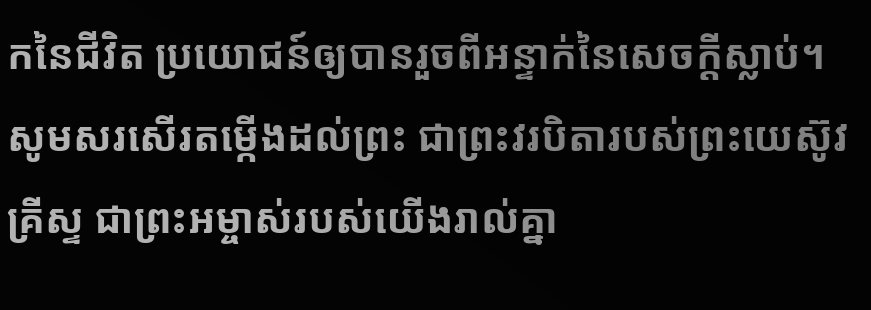កនៃជីវិត ប្រយោជន៍ឲ្យបានរួចពីអន្ទាក់នៃសេចក្ដីស្លាប់។
សូមសរសើរតម្កើងដល់ព្រះ ជាព្រះវរបិតារបស់ព្រះយេស៊ូវគ្រីស្ទ ជាព្រះអម្ចាស់របស់យើងរាល់គ្នា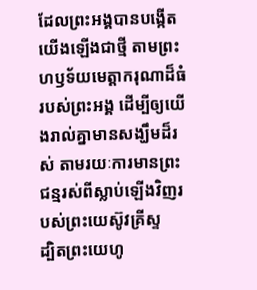ដែលព្រះអង្គបានបង្កើតយើងឡើងជាថ្មី តាមព្រះហឫទ័យមេត្តាករុណាដ៏ធំរបស់ព្រះអង្គ ដើម្បីឲ្យយើងរាល់គ្នាមានសង្ឃឹមដ៏រស់ តាមរយៈការមានព្រះជន្មរស់ពីស្លាប់ឡើងវិញរបស់ព្រះយេស៊ូវគ្រីស្ទ
ដ្បិតព្រះយេហូ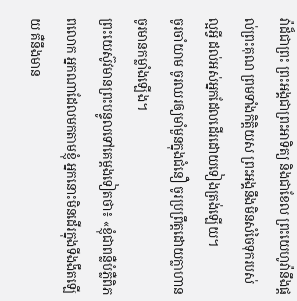វ៉ាដ៏ជាព្រះ ព្រះអង្គជាព្រះអាទិត្យ និងជាខែល ព្រះយេហូវ៉ានឹងផ្តល់ព្រះគុណ ព្រមទាំងកិត្តិយស ព្រះអង្គនឹងមិនសំចៃទុករបស់ល្អអ្វី ដល់អស់អ្នកដែលដើរដោយទៀងត្រង់ឡើយ។
ចូរចាំយាម ចូរឈរឲ្យមាំមួនក្នុងជំនឿ ចូរប្រព្រឹត្តដោយក្លាហាន ចូរមានកម្លាំងឡើង។
ព្រះយេស៊ូវមានព្រះបន្ទូលទៅគេម្តងទៀតថា៖ «ខ្ញុំជាពន្លឺបំភ្លឺពិភពលោក អ្នកណាដែលមកតាមខ្ញុំ អ្នកនោះមិនដើរក្នុងទីងងឹតឡើយ គឺនឹងមាន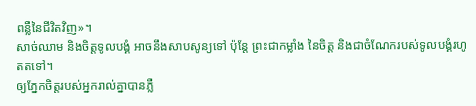ពន្លឺនៃជីវិតវិញ»។
សាច់ឈាម និងចិត្តទូលបង្គំ អាចនឹងសាបសូន្យទៅ ប៉ុន្តែ ព្រះជាកម្លាំង នៃចិត្ត និងជាចំណែករបស់ទូលបង្គំរហូតតទៅ។
ឲ្យភ្នែកចិត្តរបស់អ្នករាល់គ្នាបានភ្លឺ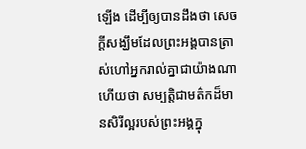ឡើង ដើម្បីឲ្យបានដឹងថា សេចក្ដីសង្ឃឹមដែលព្រះអង្គបានត្រាស់ហៅអ្នករាល់គ្នាជាយ៉ាងណា ហើយថា សម្បត្តិជាមត៌កដ៏មានសិរីល្អរបស់ព្រះអង្គក្នុ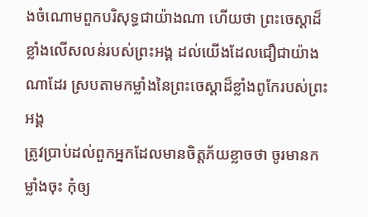ងចំណោមពួកបរិសុទ្ធជាយ៉ាងណា ហើយថា ព្រះចេស្តាដ៏ខ្លាំងលើសលន់របស់ព្រះអង្គ ដល់យើងដែលជឿជាយ៉ាងណាដែរ ស្របតាមកម្លាំងនៃព្រះចេស្ដាដ៏ខ្លាំងពូកែរបស់ព្រះអង្គ
ត្រូវប្រាប់ដល់ពួកអ្នកដែលមានចិត្តភ័យខ្លាចថា ចូរមានកម្លាំងចុះ កុំឲ្យ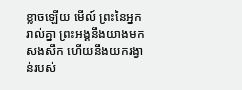ខ្លាចឡើយ មើល៍ ព្រះនៃអ្នករាល់គ្នា ព្រះអង្គនឹងយាងមកសងសឹក ហើយនឹងយករង្វាន់របស់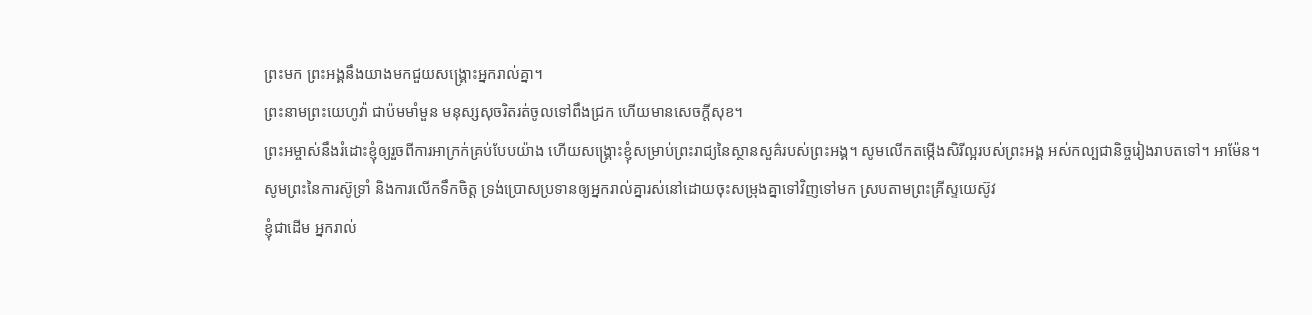ព្រះមក ព្រះអង្គនឹងយាងមកជួយសង្គ្រោះអ្នករាល់គ្នា។
ព្រះនាមព្រះយេហូវ៉ា ជាប៉មមាំមួន មនុស្សសុចរិតរត់ចូលទៅពឹងជ្រក ហើយមានសេចក្ដីសុខ។
ព្រះអម្ចាស់នឹងរំដោះខ្ញុំឲ្យរួចពីការអាក្រក់គ្រប់បែបយ៉ាង ហើយសង្គ្រោះខ្ញុំសម្រាប់ព្រះរាជ្យនៃស្ថានសួគ៌របស់ព្រះអង្គ។ សូមលើកតម្កើងសិរីល្អរបស់ព្រះអង្គ អស់កល្បជានិច្ចរៀងរាបតទៅ។ អាម៉ែន។
សូមព្រះនៃការស៊ូទ្រាំ និងការលើកទឹកចិត្ត ទ្រង់ប្រោសប្រទានឲ្យអ្នករាល់គ្នារស់នៅដោយចុះសម្រុងគ្នាទៅវិញទៅមក ស្របតាមព្រះគ្រីស្ទយេស៊ូវ
ខ្ញុំជាដើម អ្នករាល់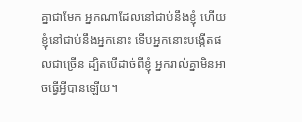គ្នាជាមែក អ្នកណាដែលនៅជាប់នឹងខ្ញុំ ហើយខ្ញុំនៅជាប់នឹងអ្នកនោះ ទើបអ្នកនោះបង្កើតផលជាច្រើន ដ្បិតបើដាច់ពីខ្ញុំ អ្នករាល់គ្នាមិនអាចធ្វើអ្វីបានឡើយ។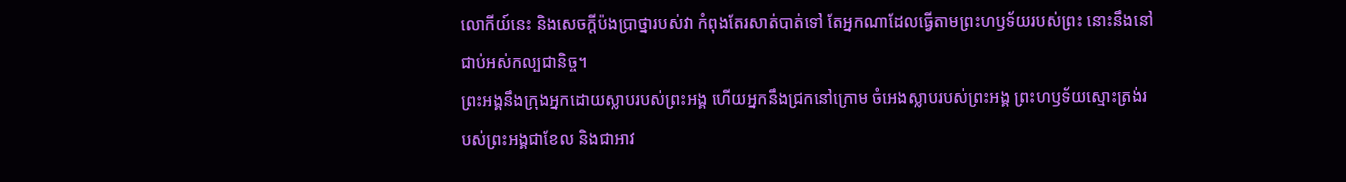លោកីយ៍នេះ និងសេចក្ដីប៉ងប្រាថ្នារបស់វា កំពុងតែរសាត់បាត់ទៅ តែអ្នកណាដែលធ្វើតាមព្រះហឫទ័យរបស់ព្រះ នោះនឹងនៅជាប់អស់កល្បជានិច្ច។
ព្រះអង្គនឹងក្រុងអ្នកដោយស្លាបរបស់ព្រះអង្គ ហើយអ្នកនឹងជ្រកនៅក្រោម ចំអេងស្លាបរបស់ព្រះអង្គ ព្រះហឫទ័យស្មោះត្រង់របស់ព្រះអង្គជាខែល និងជាអាវ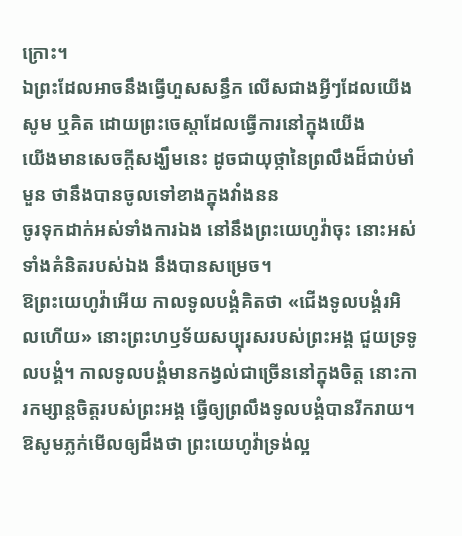ក្រោះ។
ឯព្រះដែលអាចនឹងធ្វើហួសសន្ធឹក លើសជាងអ្វីៗដែលយើងសូម ឬគិត ដោយព្រះចេស្តាដែលធ្វើការនៅក្នុងយើង
យើងមានសេចក្ដីសង្ឃឹមនេះ ដូចជាយុថ្កានៃព្រលឹងដ៏ជាប់មាំមួន ថានឹងបានចូលទៅខាងក្នុងវាំងនន
ចូរទុកដាក់អស់ទាំងការឯង នៅនឹងព្រះយេហូវ៉ាចុះ នោះអស់ទាំងគំនិតរបស់ឯង នឹងបានសម្រេច។
ឱព្រះយេហូវ៉ាអើយ កាលទូលបង្គំគិតថា «ជើងទូលបង្គំរអិលហើយ» នោះព្រះហឫទ័យសប្បុរសរបស់ព្រះអង្គ ជួយទ្រទូលបង្គំ។ កាលទូលបង្គំមានកង្វល់ជាច្រើននៅក្នុងចិត្ត នោះការកម្សាន្តចិត្តរបស់ព្រះអង្គ ធ្វើឲ្យព្រលឹងទូលបង្គំបានរីករាយ។
ឱសូមភ្លក់មើលឲ្យដឹងថា ព្រះយេហូវ៉ាទ្រង់ល្អ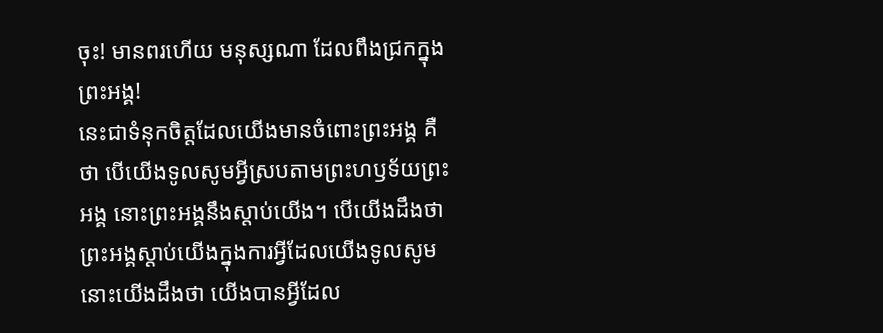ចុះ! មានពរហើយ មនុស្សណា ដែលពឹងជ្រកក្នុងព្រះអង្គ!
នេះជាទំនុកចិត្តដែលយើងមានចំពោះព្រះអង្គ គឺថា បើយើងទូលសូមអ្វីស្របតាមព្រះហឫទ័យព្រះអង្គ នោះព្រះអង្គនឹងស្តាប់យើង។ បើយើងដឹងថា ព្រះអង្គស្តាប់យើងក្នុងការអ្វីដែលយើងទូលសូម នោះយើងដឹងថា យើងបានអ្វីដែល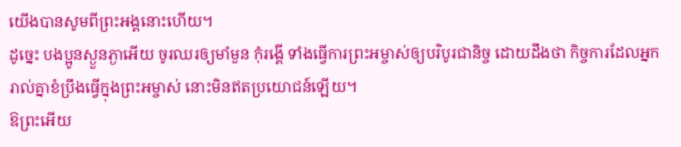យើងបានសូមពីព្រះអង្គនោះហើយ។
ដូច្នេះ បងប្អូនស្ងួនភ្ងាអើយ ចូរឈរឲ្យមាំមួន កុំរង្គើ ទាំងធ្វើការព្រះអម្ចាស់ឲ្យបរិបូរជានិច្ច ដោយដឹងថា កិច្ចការដែលអ្នករាល់គ្នាខំប្រឹងធ្វើក្នុងព្រះអម្ចាស់ នោះមិនឥតប្រយោជន៍ឡើយ។
ឱព្រះអើយ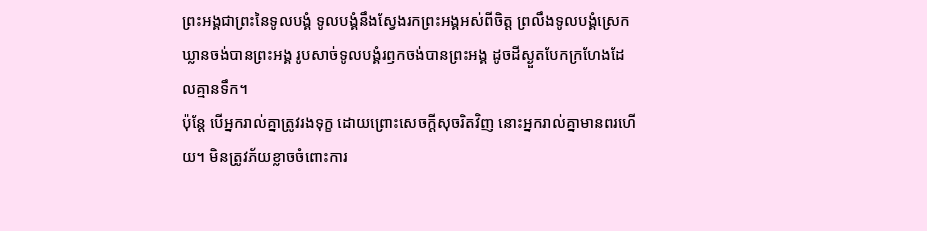ព្រះអង្គជាព្រះនៃទូលបង្គំ ទូលបង្គំនឹងស្វែងរកព្រះអង្គអស់ពីចិត្ត ព្រលឹងទូលបង្គំស្រេកឃ្លានចង់បានព្រះអង្គ រូបសាច់ទូលបង្គំរឭកចង់បានព្រះអង្គ ដូចដីស្ងួតបែកក្រហែងដែលគ្មានទឹក។
ប៉ុន្តែ បើអ្នករាល់គ្នាត្រូវរងទុក្ខ ដោយព្រោះសេចក្តីសុចរិតវិញ នោះអ្នករាល់គ្នាមានពរហើយ។ មិនត្រូវភ័យខ្លាចចំពោះការ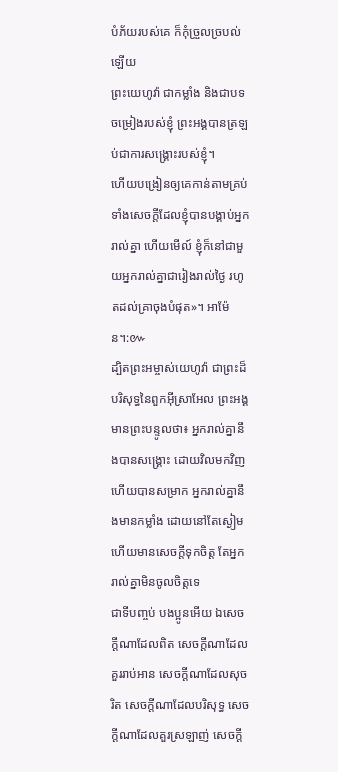បំភ័យរបស់គេ ក៏កុំច្រួលច្របល់ឡើយ
ព្រះយេហូវ៉ា ជាកម្លាំង និងជាបទចម្រៀងរបស់ខ្ញុំ ព្រះអង្គបានត្រឡប់ជាការសង្គ្រោះរបស់ខ្ញុំ។
ហើយបង្រៀនឲ្យគេកាន់តាមគ្រប់ទាំងសេចក្តីដែលខ្ញុំបានបង្គាប់អ្នករាល់គ្នា ហើយមើល៍ ខ្ញុំក៏នៅជាមួយអ្នករាល់គ្នាជារៀងរាល់ថ្ងៃ រហូតដល់គ្រាចុងបំផុត»។ អាម៉ែន។:៚
ដ្បិតព្រះអម្ចាស់យេហូវ៉ា ជាព្រះដ៏បរិសុទ្ធនៃពួកអ៊ីស្រាអែល ព្រះអង្គមានព្រះបន្ទូលថា៖ អ្នករាល់គ្នានឹងបានសង្គ្រោះ ដោយវិលមកវិញ ហើយបានសម្រាក អ្នករាល់គ្នានឹងមានកម្លាំង ដោយនៅតែស្ងៀម ហើយមានសេចក្ដីទុកចិត្ត តែអ្នករាល់គ្នាមិនចូលចិត្តទេ
ជាទីបញ្ចប់ បងប្អូនអើយ ឯសេចក្ដីណាដែលពិត សេចក្ដីណាដែលគួររាប់អាន សេចក្ដីណាដែលសុចរិត សេចក្ដីណាដែលបរិសុទ្ធ សេចក្ដីណាដែលគួរស្រឡាញ់ សេចក្ដី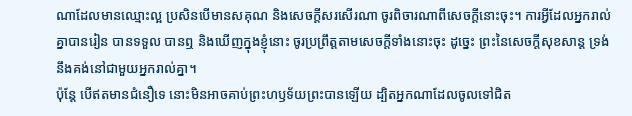ណាដែលមានឈ្មោះល្អ ប្រសិនបើមានសគុណ និងសេចក្ដីសរសើរណា ចូរពិចារណាពីសេចក្ដីនោះចុះ។ ការអ្វីដែលអ្នករាល់គ្នាបានរៀន បានទទួល បានឮ និងឃើញក្នុងខ្ញុំនោះ ចូរប្រព្រឹត្តតាមសេចក្ដីទាំងនោះចុះ ដូច្នេះ ព្រះនៃសេចក្ដីសុខសាន្ត ទ្រង់នឹងគង់នៅជាមួយអ្នករាល់គ្នា។
ប៉ុន្ដែ បើឥតមានជំនឿទេ នោះមិនអាចគាប់ព្រះហឫទ័យព្រះបានឡើយ ដ្បិតអ្នកណាដែលចូលទៅជិត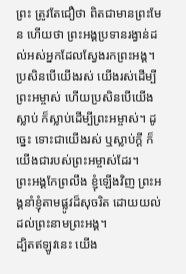ព្រះ ត្រូវតែជឿថា ពិតជាមានព្រះមែន ហើយថា ព្រះអង្គប្រទានរង្វាន់ដល់អស់អ្នកដែលស្វែងរកព្រះអង្គ។
ប្រសិនបើយើងរស់ យើងរស់ដើម្បីព្រះអម្ចាស់ ហើយប្រសិនបើយើងស្លាប់ ក៏ស្លាប់ដើម្បីព្រះអម្ចាស់។ ដូច្នេះ ទោះជាយើងរស់ ឬស្លាប់ក្ដី ក៏យើងជារបស់ព្រះអម្ចាស់ដែរ។
ព្រះអង្គកែព្រលឹង ខ្ញុំឡើងវិញ ព្រះអង្គនាំខ្ញុំតាមផ្លូវដ៏សុចរិត ដោយយល់ដល់ព្រះនាមព្រះអង្គ។
ដ្បិតឥឡូវនេះ យើង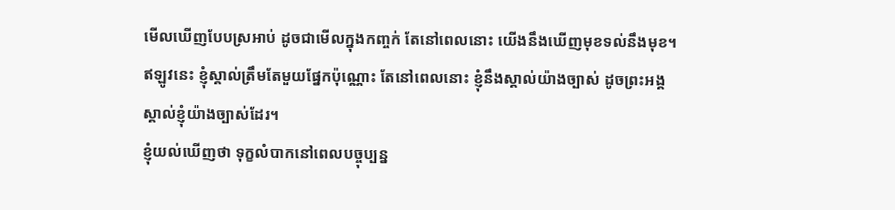មើលឃើញបែបស្រអាប់ ដូចជាមើលក្នុងកញ្ចក់ តែនៅពេលនោះ យើងនឹងឃើញមុខទល់នឹងមុខ។ ឥឡូវនេះ ខ្ញុំស្គាល់ត្រឹមតែមួយផ្នែកប៉ុណ្ណោះ តែនៅពេលនោះ ខ្ញុំនឹងស្គាល់យ៉ាងច្បាស់ ដូចព្រះអង្គស្គាល់ខ្ញុំយ៉ាងច្បាស់ដែរ។
ខ្ញុំយល់ឃើញថា ទុក្ខលំបាកនៅពេលបច្ចុប្បន្ន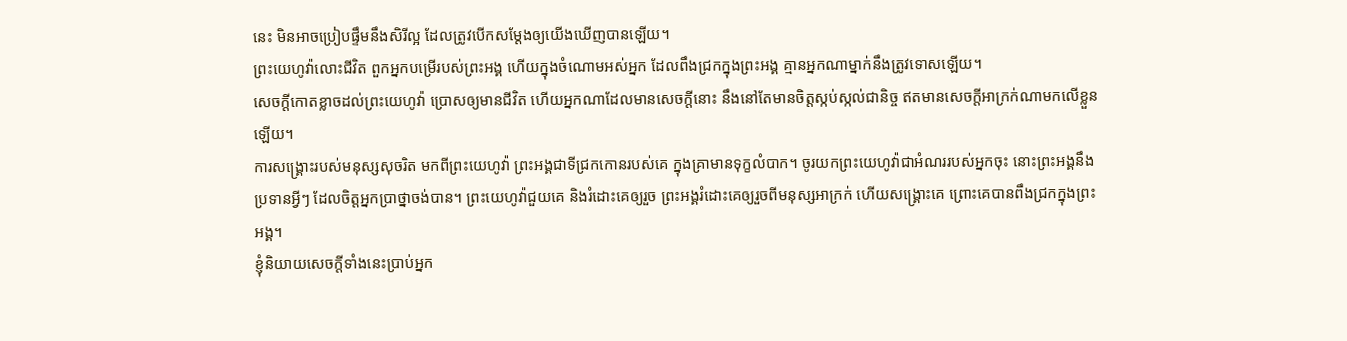នេះ មិនអាចប្រៀបផ្ទឹមនឹងសិរីល្អ ដែលត្រូវបើកសម្ដែងឲ្យយើងឃើញបានឡើយ។
ព្រះយេហូវ៉ាលោះជីវិត ពួកអ្នកបម្រើរបស់ព្រះអង្គ ហើយក្នុងចំណោមអស់អ្នក ដែលពឹងជ្រកក្នុងព្រះអង្គ គ្មានអ្នកណាម្នាក់នឹងត្រូវទោសឡើយ។
សេចក្ដីកោតខ្លាចដល់ព្រះយេហូវ៉ា ប្រោសឲ្យមានជីវិត ហើយអ្នកណាដែលមានសេចក្ដីនោះ នឹងនៅតែមានចិត្តស្កប់ស្កល់ជានិច្ច ឥតមានសេចក្ដីអាក្រក់ណាមកលើខ្លួនឡើយ។
ការសង្គ្រោះរបស់មនុស្សសុចរិត មកពីព្រះយេហូវ៉ា ព្រះអង្គជាទីជ្រកកោនរបស់គេ ក្នុងគ្រាមានទុក្ខលំបាក។ ចូរយកព្រះយេហូវ៉ាជាអំណររបស់អ្នកចុះ នោះព្រះអង្គនឹងប្រទានអ្វីៗ ដែលចិត្តអ្នកប្រាថ្នាចង់បាន។ ព្រះយេហូវ៉ាជួយគេ និងរំដោះគេឲ្យរួច ព្រះអង្គរំដោះគេឲ្យរួចពីមនុស្សអាក្រក់ ហើយសង្គ្រោះគេ ព្រោះគេបានពឹងជ្រកក្នុងព្រះអង្គ។
ខ្ញុំនិយាយសេចក្តីទាំងនេះប្រាប់អ្នក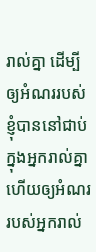រាល់គ្នា ដើម្បីឲ្យអំណររបស់ខ្ញុំបាននៅជាប់ក្នុងអ្នករាល់គ្នា ហើយឲ្យអំណររបស់អ្នករាល់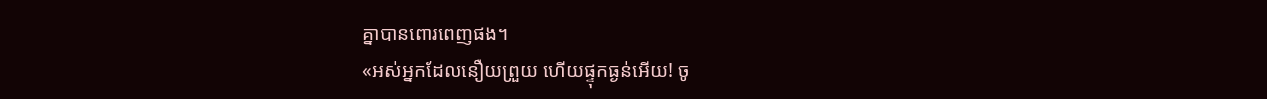គ្នាបានពោរពេញផង។
«អស់អ្នកដែលនឿយព្រួយ ហើយផ្ទុកធ្ងន់អើយ! ចូ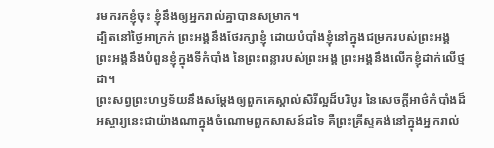រមករកខ្ញុំចុះ ខ្ញុំនឹងឲ្យអ្នករាល់គ្នាបានសម្រាក។
ដ្បិតនៅថ្ងៃអាក្រក់ ព្រះអង្គនឹងថែរក្សាខ្ញុំ ដោយបំបាំងខ្ញុំនៅក្នុងជម្រករបស់ព្រះអង្គ ព្រះអង្គនឹងបំពួនខ្ញុំក្នុងទីកំបាំង នៃព្រះពន្លារបស់ព្រះអង្គ ព្រះអង្គនឹងលើកខ្ញុំដាក់លើថ្មដា។
ព្រះសព្វព្រះហឫទ័យនឹងសម្ដែងឲ្យពួកគេស្គាល់សិរីល្អដ៏បរិបូរ នៃសេចក្តីអាថ៌កំបាំងដ៏អស្ចារ្យនេះជាយ៉ាងណាក្នុងចំណោមពួកសាសន៍ដទៃ គឺព្រះគ្រីស្ទគង់នៅក្នុងអ្នករាល់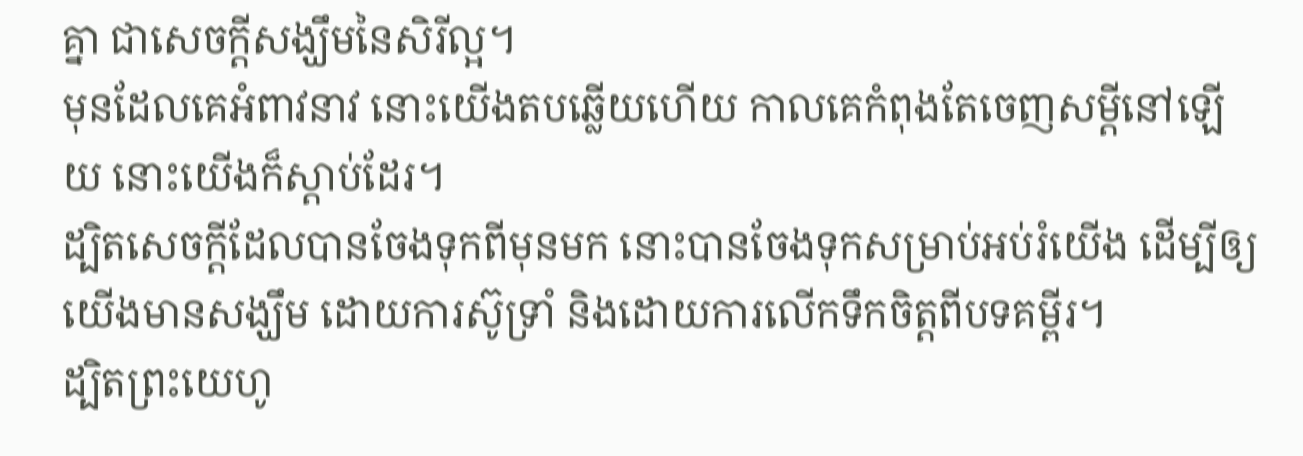គ្នា ជាសេចក្ដីសង្ឃឹមនៃសិរីល្អ។
មុនដែលគេអំពាវនាវ នោះយើងតបឆ្លើយហើយ កាលគេកំពុងតែចេញសម្ដីនៅឡើយ នោះយើងក៏ស្តាប់ដែរ។
ដ្បិតសេចក្តីដែលបានចែងទុកពីមុនមក នោះបានចែងទុកសម្រាប់អប់រំយើង ដើម្បីឲ្យយើងមានសង្ឃឹម ដោយការស៊ូទ្រាំ និងដោយការលើកទឹកចិត្តពីបទគម្ពីរ។
ដ្បិតព្រះយេហូ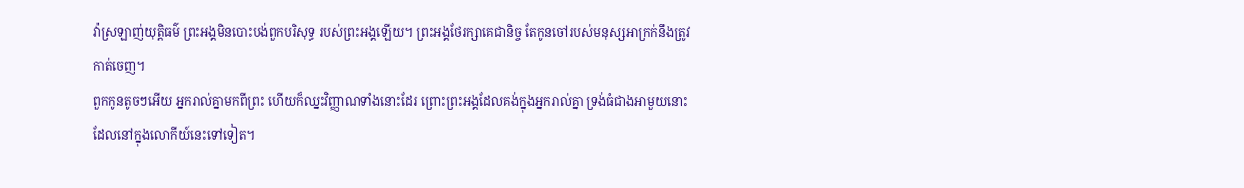វ៉ាស្រឡាញ់យុត្តិធម៌ ព្រះអង្គមិនបោះបង់ពួកបរិសុទ្ធ របស់ព្រះអង្គឡើយ។ ព្រះអង្គថែរក្សាគេជានិច្ច តែកូនចៅរបស់មនុស្សអាក្រក់នឹងត្រូវកាត់ចេញ។
ពួកកូនតូចៗអើយ អ្នករាល់គ្នាមកពីព្រះ ហើយក៏ឈ្នះវិញ្ញាណទាំងនោះដែរ ព្រោះព្រះអង្គដែលគង់ក្នុងអ្នករាល់គ្នា ទ្រង់ធំជាងអាមួយនោះ ដែលនៅក្នុងលោកីយ៍នេះទៅទៀត។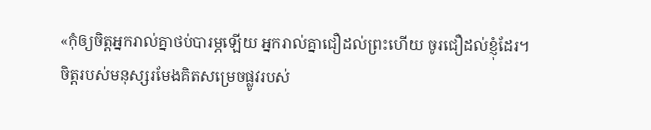«កុំឲ្យចិត្តអ្នករាល់គ្នាថប់បារម្ភឡើយ អ្នករាល់គ្នាជឿដល់ព្រះហើយ ចូរជឿដល់ខ្ញុំដែរ។
ចិត្តរបស់មនុស្សរមែងគិតសម្រេចផ្លូវរបស់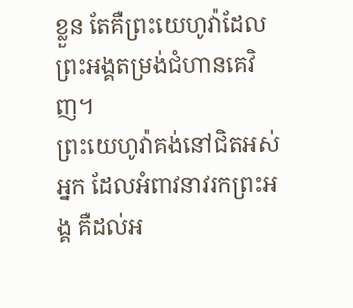ខ្លួន តែគឺព្រះយេហូវ៉ាដែលព្រះអង្គតម្រង់ជំហានគេវិញ។
ព្រះយេហូវ៉ាគង់នៅជិតអស់អ្នក ដែលអំពាវនាវរកព្រះអង្គ គឺដល់អ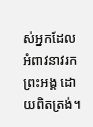ស់អ្នកដែលអំពាវនាវរកព្រះអង្គ ដោយពិតត្រង់។